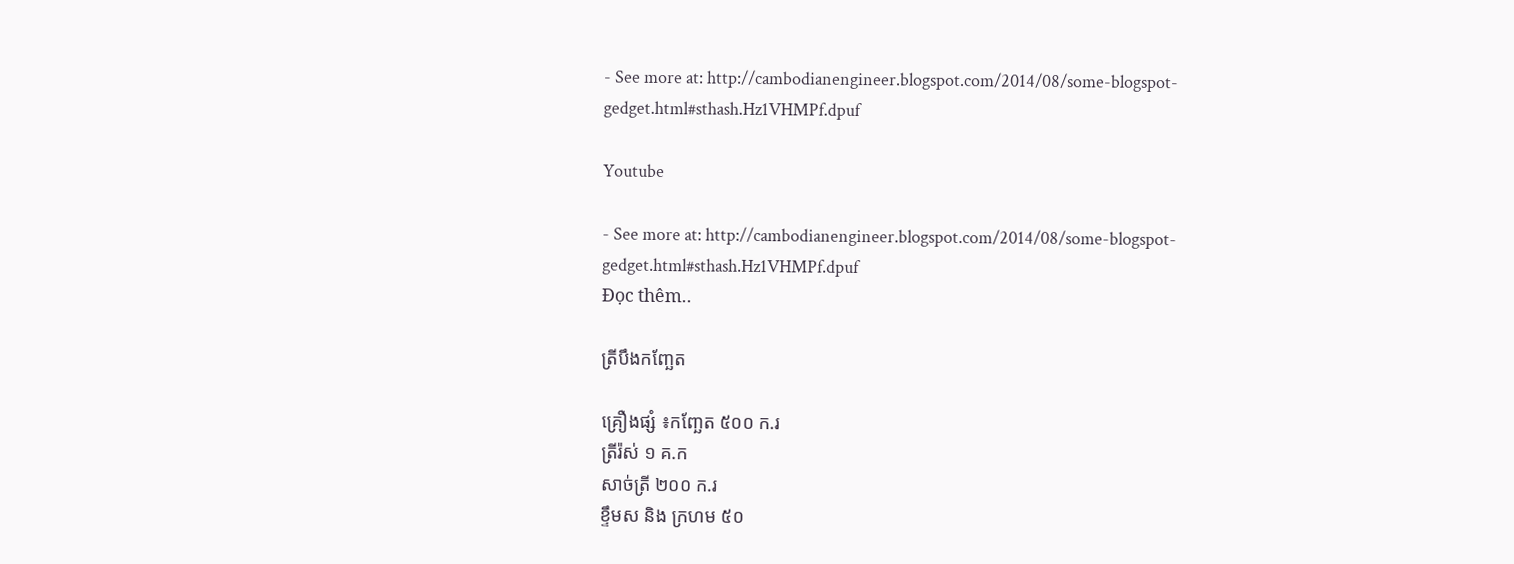- See more at: http://cambodianengineer.blogspot.com/2014/08/some-blogspot-gedget.html#sthash.Hz1VHMPf.dpuf

Youtube

- See more at: http://cambodianengineer.blogspot.com/2014/08/some-blogspot-gedget.html#sthash.Hz1VHMPf.dpuf
Đọc thêm..

ត្រីបឹងកញ្ឆែត

គ្រឿងផ្សំ ៖កញ្ឆែត ៥០០ ក.រ
ត្រីរ៉ស់ ១ គ.ក
សាច់ត្រី ២០០ ក.រ
ខ្ទឹមស និង ក្រហម ៥០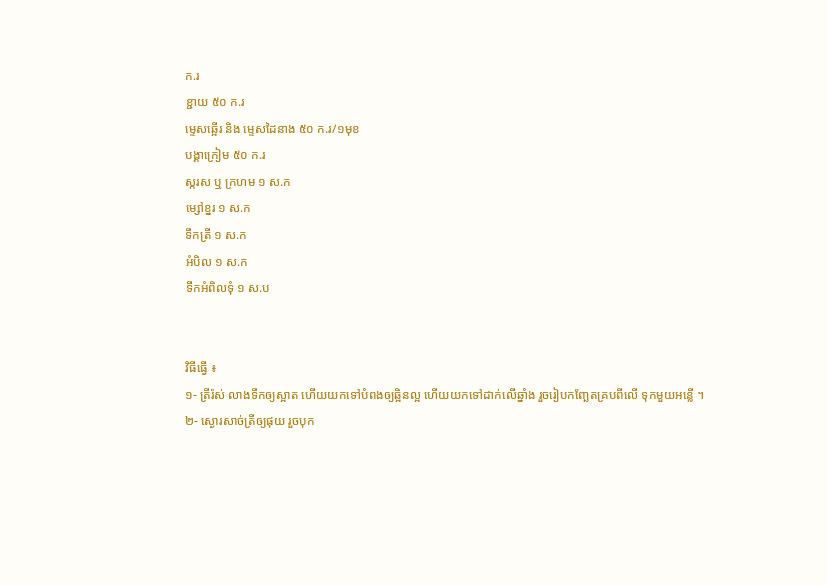ក.រ
ខ្ជាយ ៥០ ក.រ
ម្ទេសឆ្អើរ និង ម្ទេសដៃនាង ៥០ ក.រ/១មុខ
បង្គាក្រៀម ៥០ ក.រ
ស្ករស ឬ ក្រហម ១ ស.ក
ម្សៅខ្នរ ១ ស.ក
ទឹកត្រី ១ ស.ក
អំបិល ១ ស.ក
ទឹកអំពិលទុំ ១ ស.ប


វិធីធ្វើ ៖
១- ត្រីរ៉ស់ លាងទឹកឲ្យស្អាត ហើយយកទៅបំពងឲ្យឆ្អិនល្អ ហើយយកទៅដាក់លើឆ្នាំង រួចរៀបកញ្ឆែតគ្របពីលើ ទុកមួយអន្លើ ។
២- ស្ងោរសាច់ត្រីឲ្យផុយ រួចបុក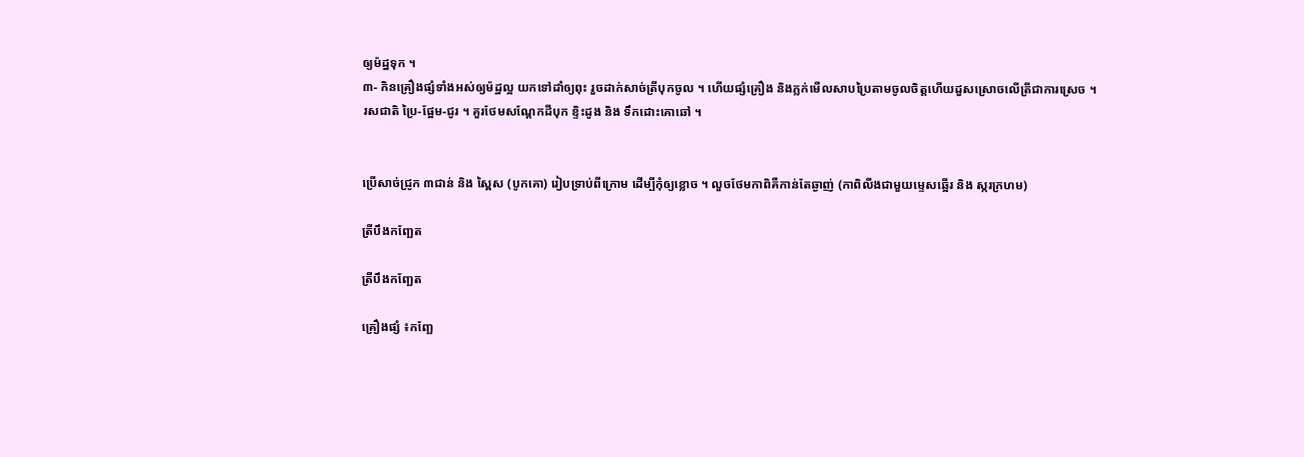ឲ្យម៉ដ្ឋទុក ។
៣- កិនគ្រឿងផ្សំទាំងអស់ឲ្យម៉ដ្ឋល្អ យកទៅដាំឲ្យពុះ រួចដាក់សាច់ត្រីបុកចូល ។ ហើយផ្សំគ្រឿង និងភ្លក់មើលសាបប្រៃតាមចូលចិត្តហើយដួសស្រោចលើត្រីជាការស្រេច ។
រសជាតិ ប្រៃ-ផ្អែម-ជូរ ។ គួរថែមសណ្ដែកដីបុក ខ្ទិះដូង និង ទឹកដោះគោឆៅ ។


ប្រើសាច់ជ្រូក ៣ជាន់ និង ស្ពៃស (បូកគោ) រៀបទ្រាប់ពីក្រោម ដើម្បីកុំឲ្យខ្លោច ។ លួចថែមកាពិគឺកាន់តែឆ្ងាញ់ (កាពិលីងជាមួយម្ទេសឆ្អើរ និង ស្ករក្រហម)

ត្រីបឹងកញ្ឆែត

ត្រីបឹងកញ្ឆែត

គ្រឿងផ្សំ ៖កញ្ឆែ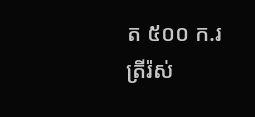ត ៥០០ ក.រ
ត្រីរ៉ស់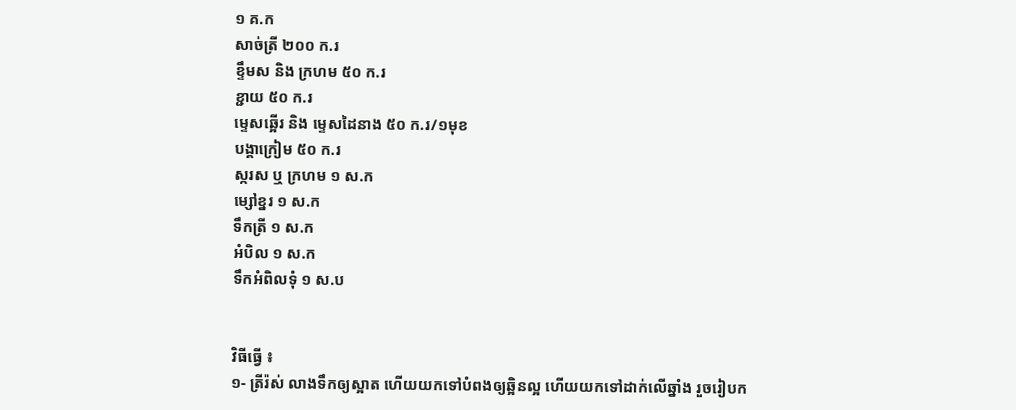១ គ.ក
សាច់ត្រី ២០០ ក.រ
ខ្ទឹមស និង ក្រហម ៥០ ក.រ
ខ្ជាយ ៥០ ក.រ
ម្ទេសឆ្អើរ និង ម្ទេសដៃនាង ៥០ ក.រ/១មុខ
បង្គាក្រៀម ៥០ ក.រ
ស្ករស ឬ ក្រហម ១ ស.ក
ម្សៅខ្នរ ១ ស.ក
ទឹកត្រី ១ ស.ក
អំបិល ១ ស.ក
ទឹកអំពិលទុំ ១ ស.ប


វិធីធ្វើ ៖
១- ត្រីរ៉ស់ លាងទឹកឲ្យស្អាត ហើយយកទៅបំពងឲ្យឆ្អិនល្អ ហើយយកទៅដាក់លើឆ្នាំង រួចរៀបក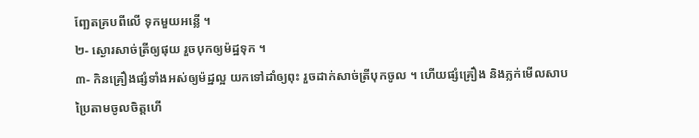ញ្ឆែតគ្របពីលើ ទុកមួយអន្លើ ។
២- ស្ងោរសាច់ត្រីឲ្យផុយ រួចបុកឲ្យម៉ដ្ឋទុក ។
៣- កិនគ្រឿងផ្សំទាំងអស់ឲ្យម៉ដ្ឋល្អ យកទៅដាំឲ្យពុះ រួចដាក់សាច់ត្រីបុកចូល ។ ហើយផ្សំគ្រឿង និងភ្លក់មើលសាបប្រៃតាមចូលចិត្តហើ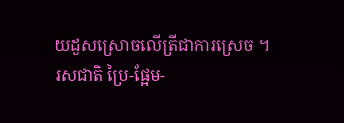យដួសស្រោចលើត្រីជាការស្រេច ។
រសជាតិ ប្រៃ-ផ្អែម-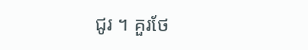ជូរ ។ គួរថែ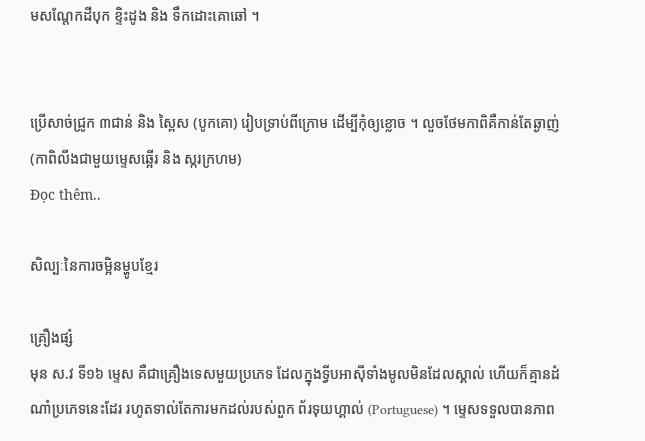មសណ្ដែកដីបុក ខ្ទិះដូង និង ទឹកដោះគោឆៅ ។


ប្រើសាច់ជ្រូក ៣ជាន់ និង ស្ពៃស (បូកគោ) រៀបទ្រាប់ពីក្រោម ដើម្បីកុំឲ្យខ្លោច ។ លួចថែមកាពិគឺកាន់តែឆ្ងាញ់ (កាពិលីងជាមួយម្ទេសឆ្អើរ និង ស្ករក្រហម)
Đọc thêm..

សិល្បៈនៃការចម្អិនម្ហូបខ្មែរ

គ្រឿងផ្សំ
មុន ស.វ ទី១៦ ម្ទេស គឺជាគ្រឿងទេសមួយប្រភេទ ដែលក្នុងទ្វីបអាស៊ីទាំងមូលមិនដែលស្គាល់ ហើយក៏គ្មានដំណាំប្រភេទនេះដែរ រហូតទាល់តែការមកដល់របស់ពួក ព័រទុយហ្គាល់ (Portuguese) ។ ម្ទេសទទួលបានភាព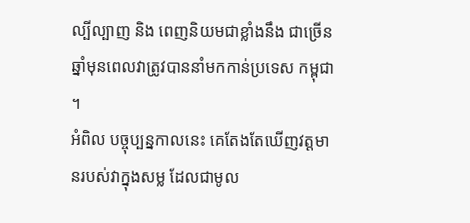ល្បីល្បាញ និង ពេញនិយមជាខ្លាំងនឹង ជាច្រើនឆ្នាំមុនពេលវាត្រូវបាននាំមកកាន់ប្រទេស កម្ពុជា ។
អំពិល បច្ចុប្បន្នកាលនេះ គេតែងតែឃើញវត្តមានរបស់វាក្នុងសម្ល ដែលជាមូល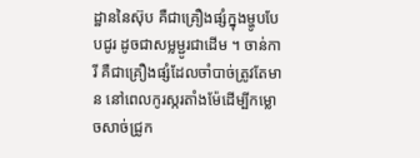ដ្ឋាននៃស៊ុប គឺជាគ្រឿងផ្សំក្នុងម្ហូបបែបជូរ ដូចជាសម្លម្ជូរជាដើម ។ ចាន់ការី គឺជាគ្រឿងផ្សំដែលចាំបាច់ត្រូវតែមាន នៅពេលកូរស្ករតាំងម៉ែដើម្បីកម្លោចសាច់ជ្រូក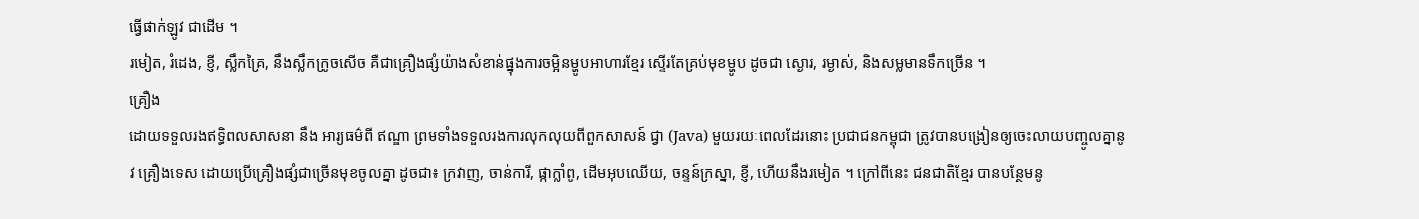ធ្វើផាក់ឡូវ ជាដើម ។
រមៀត, រំដេង, ខ្ញី, ស្លឹកគ្រៃ, នឹងស្លឹកក្រូចសើច គឺជាគ្រឿងផ្សំយ៉ាងសំខាន់ផ្នុងការចម្អិនម្ហូបអាហារខ្មែរ ស្ទើរតែគ្រប់មុខម្ហូប ដូចជា ស្ងោរ, រម្ងាស់, និងសម្លមានទឹកច្រើន ។
គ្រឿង
ដោយទទួលរងឥទ្ធិពលសាសនា នឹង អារ្យធម៌ពី ឥណ្ឌា ព្រមទាំងទទួលរងការលុកលុយពីពួកសាសន៍ ជ្វា (Java) មួយរយៈពេលដែរនោះ ប្រជាជនកម្ពុជា ត្រូវបានបង្រៀនឲ្យចេះលាយបញ្ចូលគ្នានូវ គ្រឿងទេស ដោយប្រើគ្រឿងផ្សំជាច្រើនមុខចូលគ្នា ដូចជា៖ ក្រវាញ, ចាន់ការី, ផ្កាក្លាំពូ, ដើមអុបឈើយ, ចន្ទន៍ក្រស្នា, ខ្ញី, ហើយនឹងរមៀត ។ ក្រៅពីនេះ ជនជាតិខ្មែរ បានបន្ថែមនូ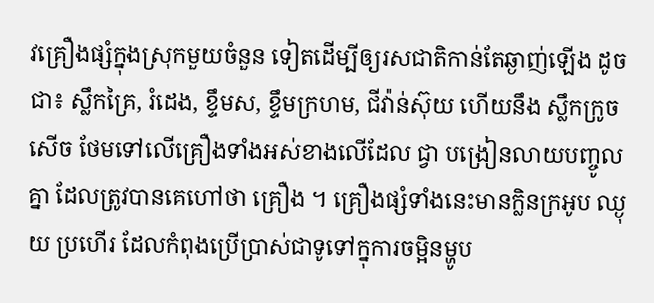វគ្រឿងផ្សំក្នុងស្រុកមួយចំនួន ទៀតដើម្បីឲ្យរសជាតិកាន់តែឆ្ងាញ់ឡើង ដូចជា៖ ស្លឹកគ្រៃ, រំដេង, ខ្ទឹមស, ខ្ទឹមក្រហម, ជីវ៉ាន់ស៊ុយ ហើយនឹង ស្លឹកក្រូចសើច ថែមទៅលើគ្រឿងទាំងអស់ខាងលើដែល ជ្វា បង្រៀនលាយបញ្ចូលគ្នា ដែលត្រូវបានគេហៅថា គ្រឿង ។ គ្រឿងផ្សំទាំងនេះមានក្លិនក្រអូប ឈ្ងុយ ប្រហើរ ដែលកំពុងប្រើប្រាស់ជាទូទៅក្នុការចម្អិនម្ហូប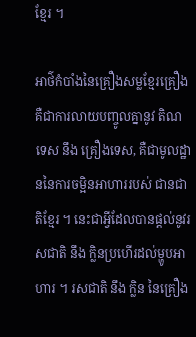ខ្មែរ ។

អាថ៌កំបាំងនៃគ្រឿងសម្លខ្មែរគ្រឿង គឺជាការលាយបញ្ចូលគ្នានូវ តិណទេស នឹង គ្រឿងទេស, គឺជាមូលដ្ឋាននៃការចម្អិនអាហាររបស់ ជានជាតិខ្មែរ ។ នេះជាអ្វីដែលបានផ្ដល់នូវរសជាតិ នឹង ក្លិនប្រហើរដល់ម្ហូបអាហារ ។ រសជាតិ នឹង ក្លិន នៃគ្រឿង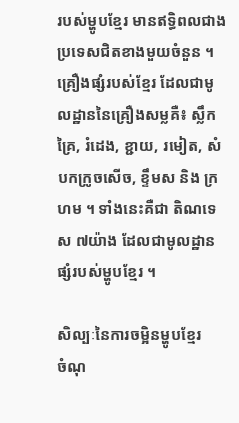របស់ម្ហូបខ្មែរ មានឥទ្ធិពលជាងប្រទេសជិតខាងមួយចំនួន ។
គ្រឿងផ្សំរបស់ខ្មែរ ដែលជាមូលដ្ឋាននៃគ្រឿងសម្លគឺ៖ ស្លឹកគ្រៃ, រំដេង, ខ្ជាយ, រមៀត, សំបកក្រូចសើច, ខ្ទឹមស និង ក្រហម ។ ទាំងនេះគឺជា តិណទេស ៧យ៉ាង ដែលជាមូលដ្ឋានផ្សំរបស់ម្ហូបខ្មែរ ។

សិល្បៈនៃការចម្អិនម្ហូបខ្មែរ
ចំណុ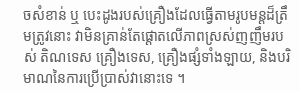ចសំខាន់ ឬ បេះដូងរបស់គ្រឿងដែលធ្វើតាមរូបមន្តដ៏ត្រឹមត្រូវនោះ វាមិនគ្រាន់តែផ្ដោតលើភាពស្រស់ញញឹមរបស់ តិណទេស គ្រឿងទេស, គ្រឿងផ្សំទាំងឡាយ, និងបរិមាណនៃការប្រើប្រាស់វានោះទេ ។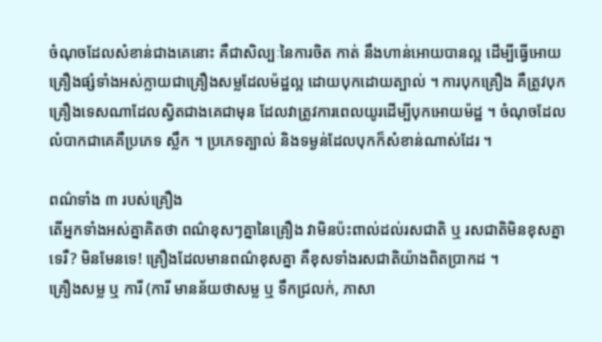ចំណុចដែលសំខាន់ជាងគេនោះ គឺជាសិល្បៈនៃការចិត កាត់ នឹងហាន់អោយបានល្អ ដើម្បីធ្វើអោយគ្រឿងផ្សំទាំងអស់ក្លាយជាគ្រឿងសម្លដែលម៉ដ្ឋល្អ ដោយបុកដោយត្បាល់ ។ ការបុកគ្រឿង គឺត្រូវបុកគ្រឿងទេសណាដែលស្វិតជាងគេជាមុន ដែលវាត្រូវការពេលយូរដើម្បីបុកអោយម៉ដ្ឋ ។ ចំណុចដែលលំបាកជាគេគឺប្រភេទ ស្លឹក ។ ប្រភេទត្បាល់ និងទម្ងន់ដែលបុកក៏សំខាន់ណាស់ដែរ ។

ពណ៌ទាំង ៣ របស់គ្រឿង
តើអ្នកទាំងអស់គ្នាគិតថា ពណ៌ខុសៗគ្នានៃគ្រឿង វាមិនប៉ះពាល់ដល់រសជាតិ ឬ រសជាតិមិនខុសគ្នា ទេរឺ? មិនមែនទេ! គ្រឿងដែលមានពណ៌ខុសគ្នា គឺខុសទាំងរសជាតិយ៉ាងពិតប្រាកដ ។
គ្រឿងសម្ល ឬ ការី (ការី មានន័យថាសម្ល ឬ ទឹកជ្រលក់, ភាសា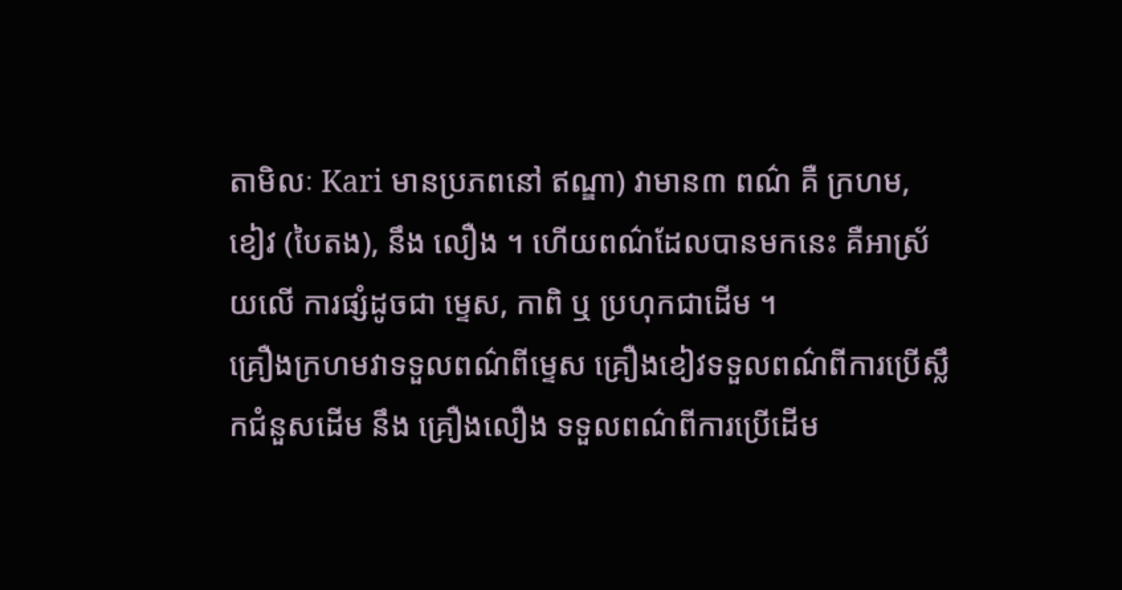តាមិលៈ Kari មានប្រភពនៅ ឥណ្ឌា) វាមាន៣ ពណ៌ គឺ ក្រហម, ខៀវ (បៃតង), នឹង លឿង ។ ហើយពណ៌ដែលបានមកនេះ គឺអាស្រ័យលើ ការផ្សំដូចជា ម្ទេស, កាពិ ឬ ប្រហុកជាដើម ។
គ្រឿងក្រហមវាទទួលពណ៌ពីម្ទេស គ្រឿងខៀវទទួលពណ៌ពីការប្រើស្លឹកជំនួសដើម នឹង គ្រឿងលឿង ទទួលពណ៌ពីការប្រើដើម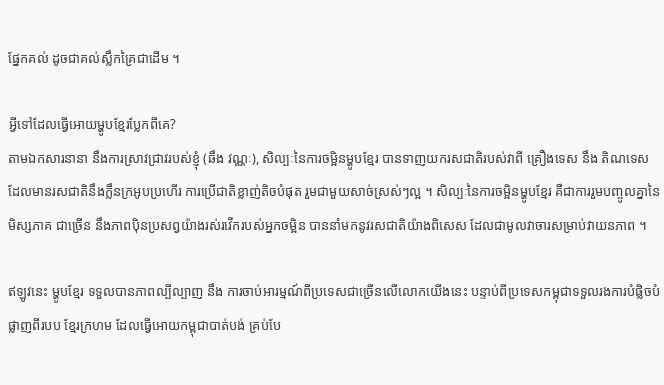ផ្នែកគល់ ដូចជាគល់ស្លឹកគ្រៃជាដើម ។

អ្វីទៅដែលធ្វើអោយម្ហូបខែ្មរប្លែកពីគេ?
តាមឯកសារនានា នឹងការស្រាវជ្រាវរបស់ខ្ញុំ (ឆឹង វណ្ណៈ), សិល្បៈនៃការចម្អិនម្ហូបខ្មែរ បានទាញយករសជាតិរបស់វាពី គ្រឿងទេស នឹង តិណទេស ដែលមានរសជាតិនឹងក្លឹនក្រអូបប្រហើរ ការប្រើជាតិខ្លាញ់តិចបំផុត រួមជាមួយសាច់ស្រស់ៗល្អ ។ សិល្បៈនៃការចម្អិនម្ហូបខ្មែរ គឺជាការរួមបញ្ចូលគ្នានៃ មិស្សភាគ ជាច្រើន នឹងភាពប៉ិនប្រសព្វយ៉ាងរស់រវើករបស់អ្នកចម្អិន បាននាំមកនូវរសជាតិយ៉ាងពិសេស ដែលជាមូលវាចារសម្រាប់វាយនភាព ។

ឥឡូវនេះ ម្ហូបខ្មែរ ទទួលបានភាពល្បីល្បាញ នឹង ការចាប់អារម្មណ៍ពីប្រទេសជាច្រើនលើលោកយើងនេះ បន្ទាប់ពីប្រទេសកម្ពុជាទទួលរងការបំផ្លិចបំផ្លាញពីរបប ខ្មែរក្រហម ដែលធ្វើអោយកម្ពុជាបាត់បង់ គ្រប់បែ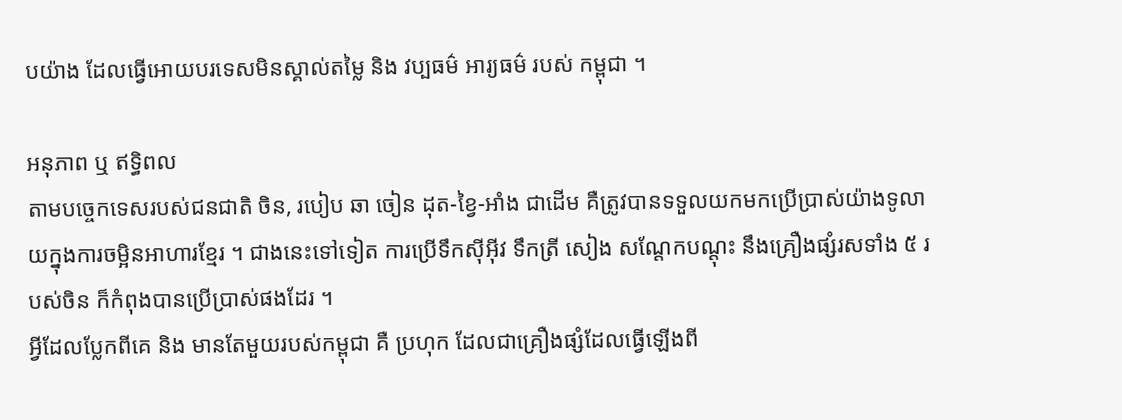បយ៉ាង ដែលធ្វើអោយបរទេសមិនស្គាល់តម្លៃ និង វប្បធម៌ អារ្យធម៌ របស់ កម្ពុជា ។

អនុភាព ឬ ឥទ្ធិពល
តាមបច្ចេកទេសរបស់ជនជាតិ ចិន, របៀប ឆា ចៀន ដុត-ខ្វៃ-អាំង ជាដើម គឺត្រូវបានទទួលយកមកប្រើប្រាស់យ៉ាងទូលាយក្នុងការចម្អិនអាហារខ្មែរ ។ ជាងនេះទៅទៀត ការប្រើទឹកស៊ីអ៊ីវ ទឹកត្រី សៀង សណ្ដែកបណ្ដុះ នឹងគ្រឿងផ្សំរសទាំង ៥ របស់ចិន ក៏កំពុងបានប្រើប្រាស់ផងដែរ ។
អ្វីដែលប្លែកពីគេ និង មានតែមួយរបស់កម្ពុជា គឺ ប្រហុក ដែលជាគ្រឿងផ្សំដែលធ្វើឡើងពី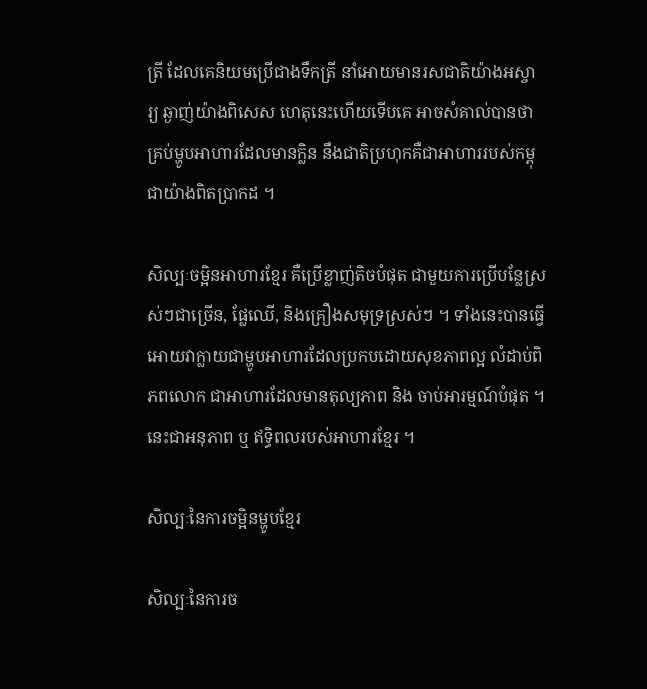ត្រី ដែលគេនិយមប្រើជាងទឹកត្រី នាំអោយមានរសជាតិយ៉ាងអស្ចារ្យ ឆ្ងាញ់យ៉ាងពិសេស ហេតុនេះហើយទើបគេ អាចសំគាល់បានថា គ្រប់ម្ហូបអាហារដែលមានក្លិន នឹងជាតិប្រហុកគឺជាអាហាររបស់កម្ពុជាយ៉ាងពិតប្រាកដ ។

សិល្បៈចម្អិនអាហារខ្មែរ គឺប្រើខ្លាញ់តិចបំផុត ជាមួយការប្រើបន្លែស្រស់ៗជាច្រើន, ផ្លែឈើ, និងគ្រឿងសមុទ្រស្រស់ៗ ។ ទាំងនេះបានធ្វើអោយវាក្លាយជាម្ហូបអាហារដែលប្រកបដោយសុខភាពល្អ លំដាប់ពិភពលោក ជាអាហារដែលមានតុល្យភាព និង ចាប់អារម្មណ៍បំផុត ។ នេះជាអនុភាព ឬ ឥទ្ធិពលរបស់អាហារខ្មែរ ។

សិល្បៈនៃការចម្អិនម្ហូបខ្មែរ

សិល្បៈនៃការច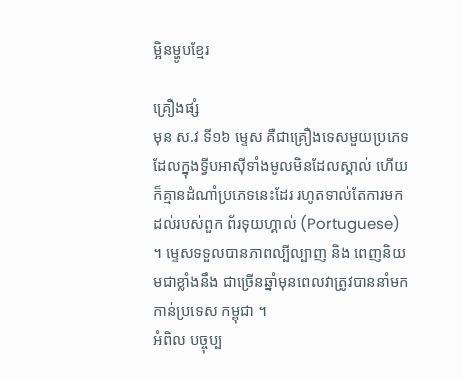ម្អិនម្ហូបខ្មែរ

គ្រឿងផ្សំ
មុន ស.វ ទី១៦ ម្ទេស គឺជាគ្រឿងទេសមួយប្រភេទ ដែលក្នុងទ្វីបអាស៊ីទាំងមូលមិនដែលស្គាល់ ហើយក៏គ្មានដំណាំប្រភេទនេះដែរ រហូតទាល់តែការមកដល់របស់ពួក ព័រទុយហ្គាល់ (Portuguese) ។ ម្ទេសទទួលបានភាពល្បីល្បាញ និង ពេញនិយមជាខ្លាំងនឹង ជាច្រើនឆ្នាំមុនពេលវាត្រូវបាននាំមកកាន់ប្រទេស កម្ពុជា ។
អំពិល បច្ចុប្ប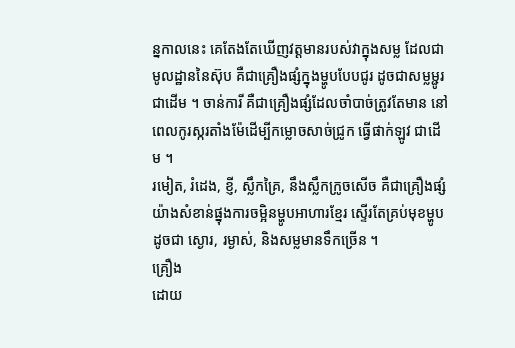ន្នកាលនេះ គេតែងតែឃើញវត្តមានរបស់វាក្នុងសម្ល ដែលជាមូលដ្ឋាននៃស៊ុប គឺជាគ្រឿងផ្សំក្នុងម្ហូបបែបជូរ ដូចជាសម្លម្ជូរជាដើម ។ ចាន់ការី គឺជាគ្រឿងផ្សំដែលចាំបាច់ត្រូវតែមាន នៅពេលកូរស្ករតាំងម៉ែដើម្បីកម្លោចសាច់ជ្រូក ធ្វើផាក់ឡូវ ជាដើម ។
រមៀត, រំដេង, ខ្ញី, ស្លឹកគ្រៃ, នឹងស្លឹកក្រូចសើច គឺជាគ្រឿងផ្សំយ៉ាងសំខាន់ផ្នុងការចម្អិនម្ហូបអាហារខ្មែរ ស្ទើរតែគ្រប់មុខម្ហូប ដូចជា ស្ងោរ, រម្ងាស់, និងសម្លមានទឹកច្រើន ។
គ្រឿង
ដោយ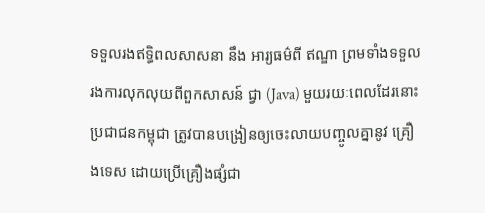ទទួលរងឥទ្ធិពលសាសនា នឹង អារ្យធម៌ពី ឥណ្ឌា ព្រមទាំងទទួលរងការលុកលុយពីពួកសាសន៍ ជ្វា (Java) មួយរយៈពេលដែរនោះ ប្រជាជនកម្ពុជា ត្រូវបានបង្រៀនឲ្យចេះលាយបញ្ចូលគ្នានូវ គ្រឿងទេស ដោយប្រើគ្រឿងផ្សំជា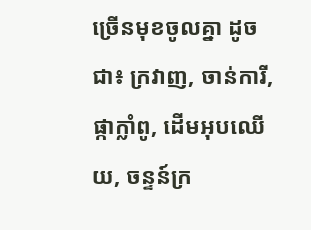ច្រើនមុខចូលគ្នា ដូចជា៖ ក្រវាញ, ចាន់ការី, ផ្កាក្លាំពូ, ដើមអុបឈើយ, ចន្ទន៍ក្រ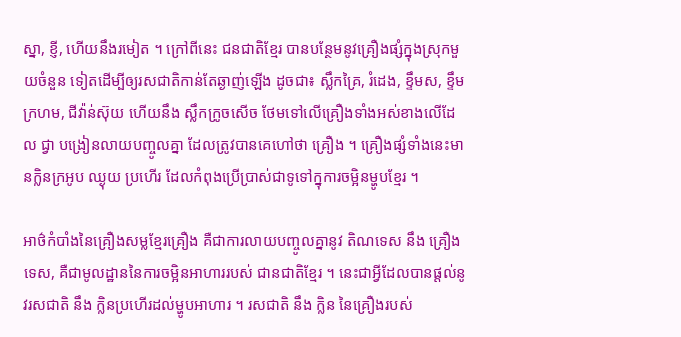ស្នា, ខ្ញី, ហើយនឹងរមៀត ។ ក្រៅពីនេះ ជនជាតិខ្មែរ បានបន្ថែមនូវគ្រឿងផ្សំក្នុងស្រុកមួយចំនួន ទៀតដើម្បីឲ្យរសជាតិកាន់តែឆ្ងាញ់ឡើង ដូចជា៖ ស្លឹកគ្រៃ, រំដេង, ខ្ទឹមស, ខ្ទឹមក្រហម, ជីវ៉ាន់ស៊ុយ ហើយនឹង ស្លឹកក្រូចសើច ថែមទៅលើគ្រឿងទាំងអស់ខាងលើដែល ជ្វា បង្រៀនលាយបញ្ចូលគ្នា ដែលត្រូវបានគេហៅថា គ្រឿង ។ គ្រឿងផ្សំទាំងនេះមានក្លិនក្រអូប ឈ្ងុយ ប្រហើរ ដែលកំពុងប្រើប្រាស់ជាទូទៅក្នុការចម្អិនម្ហូបខ្មែរ ។

អាថ៌កំបាំងនៃគ្រឿងសម្លខ្មែរគ្រឿង គឺជាការលាយបញ្ចូលគ្នានូវ តិណទេស នឹង គ្រឿងទេស, គឺជាមូលដ្ឋាននៃការចម្អិនអាហាររបស់ ជានជាតិខ្មែរ ។ នេះជាអ្វីដែលបានផ្ដល់នូវរសជាតិ នឹង ក្លិនប្រហើរដល់ម្ហូបអាហារ ។ រសជាតិ នឹង ក្លិន នៃគ្រឿងរបស់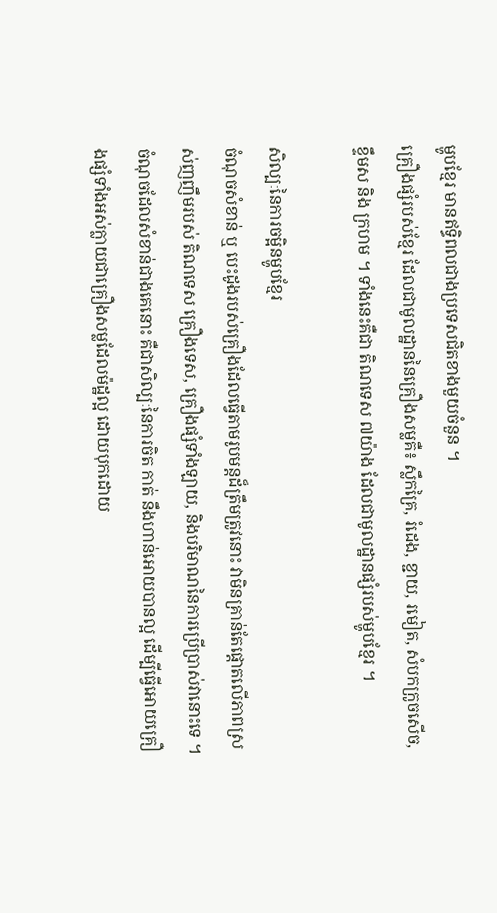ម្ហូបខ្មែរ មានឥទ្ធិពលជាងប្រទេសជិតខាងមួយចំនួន ។
គ្រឿងផ្សំរបស់ខ្មែរ ដែលជាមូលដ្ឋាននៃគ្រឿងសម្លគឺ៖ ស្លឹកគ្រៃ, រំដេង, ខ្ជាយ, រមៀត, សំបកក្រូចសើច, ខ្ទឹមស និង ក្រហម ។ ទាំងនេះគឺជា តិណទេស ៧យ៉ាង ដែលជាមូលដ្ឋានផ្សំរបស់ម្ហូបខ្មែរ ។

សិល្បៈនៃការចម្អិនម្ហូបខ្មែរ
ចំណុចសំខាន់ ឬ បេះដូងរបស់គ្រឿងដែលធ្វើតាមរូបមន្តដ៏ត្រឹមត្រូវនោះ វាមិនគ្រាន់តែផ្ដោតលើភាពស្រស់ញញឹមរបស់ តិណទេស គ្រឿងទេស, គ្រឿងផ្សំទាំងឡាយ, និងបរិមាណនៃការប្រើប្រាស់វានោះទេ ។ ចំណុចដែលសំខាន់ជាងគេនោះ គឺជាសិល្បៈនៃការចិត កាត់ នឹងហាន់អោយបានល្អ ដើម្បីធ្វើអោយគ្រឿងផ្សំទាំងអស់ក្លាយជាគ្រឿងសម្លដែលម៉ដ្ឋល្អ ដោយបុកដោយ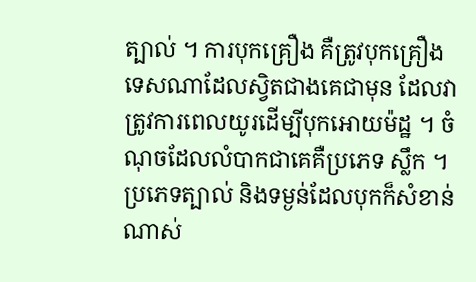ត្បាល់ ។ ការបុកគ្រឿង គឺត្រូវបុកគ្រឿងទេសណាដែលស្វិតជាងគេជាមុន ដែលវាត្រូវការពេលយូរដើម្បីបុកអោយម៉ដ្ឋ ។ ចំណុចដែលលំបាកជាគេគឺប្រភេទ ស្លឹក ។ ប្រភេទត្បាល់ និងទម្ងន់ដែលបុកក៏សំខាន់ណាស់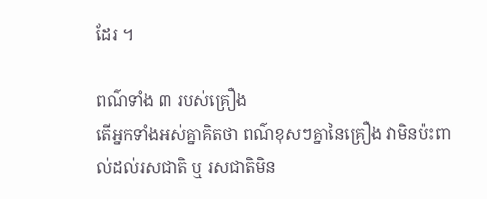ដែរ ។

ពណ៌ទាំង ៣ របស់គ្រឿង
តើអ្នកទាំងអស់គ្នាគិតថា ពណ៌ខុសៗគ្នានៃគ្រឿង វាមិនប៉ះពាល់ដល់រសជាតិ ឬ រសជាតិមិន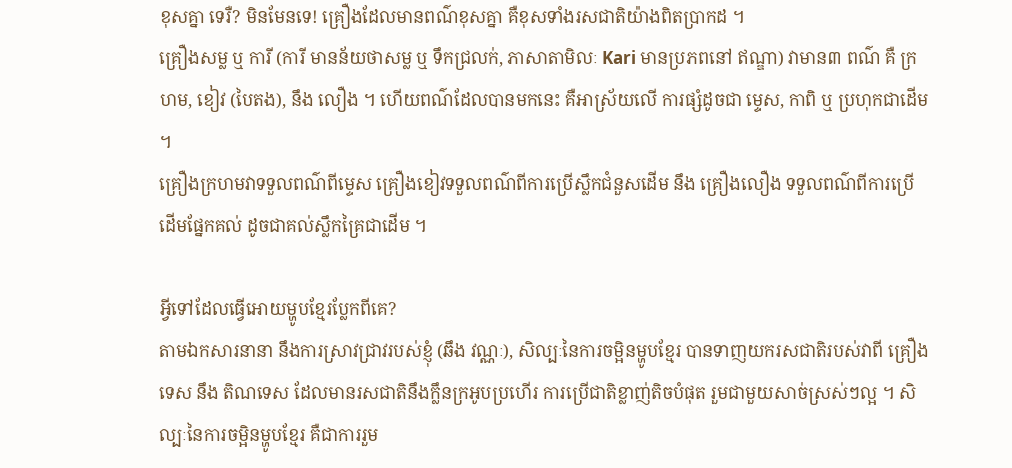ខុសគ្នា ទេរឺ? មិនមែនទេ! គ្រឿងដែលមានពណ៌ខុសគ្នា គឺខុសទាំងរសជាតិយ៉ាងពិតប្រាកដ ។
គ្រឿងសម្ល ឬ ការី (ការី មានន័យថាសម្ល ឬ ទឹកជ្រលក់, ភាសាតាមិលៈ Kari មានប្រភពនៅ ឥណ្ឌា) វាមាន៣ ពណ៌ គឺ ក្រហម, ខៀវ (បៃតង), នឹង លឿង ។ ហើយពណ៌ដែលបានមកនេះ គឺអាស្រ័យលើ ការផ្សំដូចជា ម្ទេស, កាពិ ឬ ប្រហុកជាដើម ។
គ្រឿងក្រហមវាទទួលពណ៌ពីម្ទេស គ្រឿងខៀវទទួលពណ៌ពីការប្រើស្លឹកជំនួសដើម នឹង គ្រឿងលឿង ទទួលពណ៌ពីការប្រើដើមផ្នែកគល់ ដូចជាគល់ស្លឹកគ្រៃជាដើម ។

អ្វីទៅដែលធ្វើអោយម្ហូបខែ្មរប្លែកពីគេ?
តាមឯកសារនានា នឹងការស្រាវជ្រាវរបស់ខ្ញុំ (ឆឹង វណ្ណៈ), សិល្បៈនៃការចម្អិនម្ហូបខ្មែរ បានទាញយករសជាតិរបស់វាពី គ្រឿងទេស នឹង តិណទេស ដែលមានរសជាតិនឹងក្លឹនក្រអូបប្រហើរ ការប្រើជាតិខ្លាញ់តិចបំផុត រួមជាមួយសាច់ស្រស់ៗល្អ ។ សិល្បៈនៃការចម្អិនម្ហូបខ្មែរ គឺជាការរួម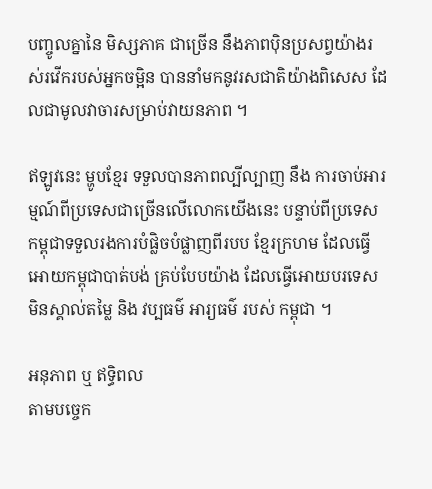បញ្ចូលគ្នានៃ មិស្សភាគ ជាច្រើន នឹងភាពប៉ិនប្រសព្វយ៉ាងរស់រវើករបស់អ្នកចម្អិន បាននាំមកនូវរសជាតិយ៉ាងពិសេស ដែលជាមូលវាចារសម្រាប់វាយនភាព ។

ឥឡូវនេះ ម្ហូបខ្មែរ ទទួលបានភាពល្បីល្បាញ នឹង ការចាប់អារម្មណ៍ពីប្រទេសជាច្រើនលើលោកយើងនេះ បន្ទាប់ពីប្រទេសកម្ពុជាទទួលរងការបំផ្លិចបំផ្លាញពីរបប ខ្មែរក្រហម ដែលធ្វើអោយកម្ពុជាបាត់បង់ គ្រប់បែបយ៉ាង ដែលធ្វើអោយបរទេសមិនស្គាល់តម្លៃ និង វប្បធម៌ អារ្យធម៌ របស់ កម្ពុជា ។

អនុភាព ឬ ឥទ្ធិពល
តាមបច្ចេក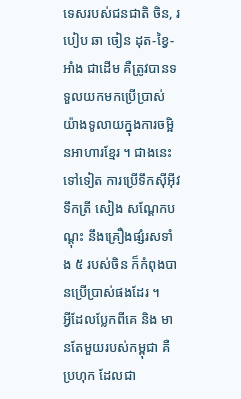ទេសរបស់ជនជាតិ ចិន, របៀប ឆា ចៀន ដុត-ខ្វៃ-អាំង ជាដើម គឺត្រូវបានទទួលយកមកប្រើប្រាស់យ៉ាងទូលាយក្នុងការចម្អិនអាហារខ្មែរ ។ ជាងនេះទៅទៀត ការប្រើទឹកស៊ីអ៊ីវ ទឹកត្រី សៀង សណ្ដែកបណ្ដុះ នឹងគ្រឿងផ្សំរសទាំង ៥ របស់ចិន ក៏កំពុងបានប្រើប្រាស់ផងដែរ ។
អ្វីដែលប្លែកពីគេ និង មានតែមួយរបស់កម្ពុជា គឺ ប្រហុក ដែលជា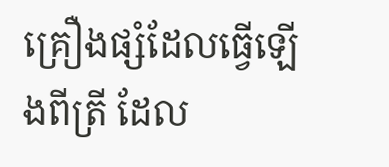គ្រឿងផ្សំដែលធ្វើឡើងពីត្រី ដែល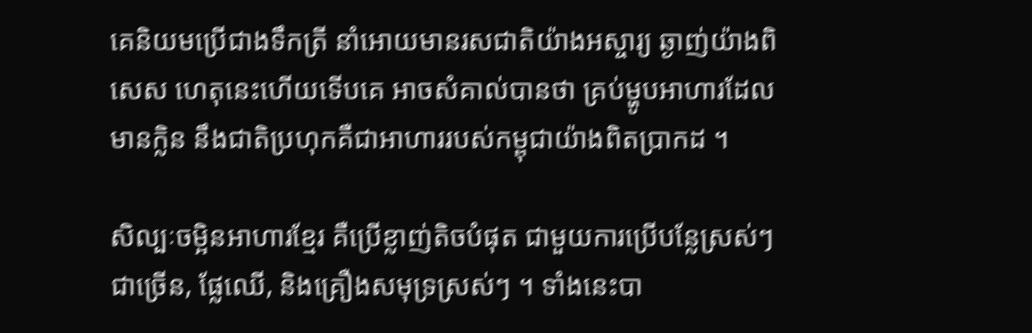គេនិយមប្រើជាងទឹកត្រី នាំអោយមានរសជាតិយ៉ាងអស្ចារ្យ ឆ្ងាញ់យ៉ាងពិសេស ហេតុនេះហើយទើបគេ អាចសំគាល់បានថា គ្រប់ម្ហូបអាហារដែលមានក្លិន នឹងជាតិប្រហុកគឺជាអាហាររបស់កម្ពុជាយ៉ាងពិតប្រាកដ ។

សិល្បៈចម្អិនអាហារខ្មែរ គឺប្រើខ្លាញ់តិចបំផុត ជាមួយការប្រើបន្លែស្រស់ៗជាច្រើន, ផ្លែឈើ, និងគ្រឿងសមុទ្រស្រស់ៗ ។ ទាំងនេះបា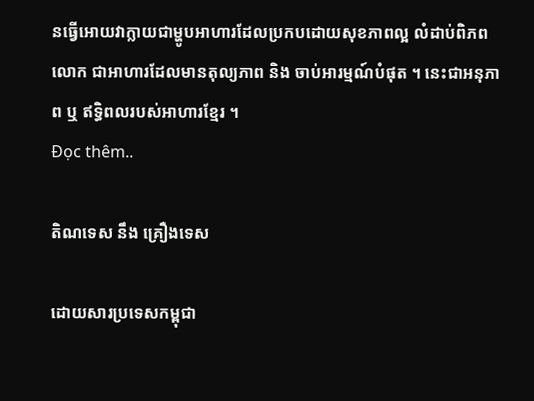នធ្វើអោយវាក្លាយជាម្ហូបអាហារដែលប្រកបដោយសុខភាពល្អ លំដាប់ពិភពលោក ជាអាហារដែលមានតុល្យភាព និង ចាប់អារម្មណ៍បំផុត ។ នេះជាអនុភាព ឬ ឥទ្ធិពលរបស់អាហារខ្មែរ ។
Đọc thêm..

តិណទេស នឹង គ្រឿងទេស

ដោយសារប្រទេសកម្ពុជា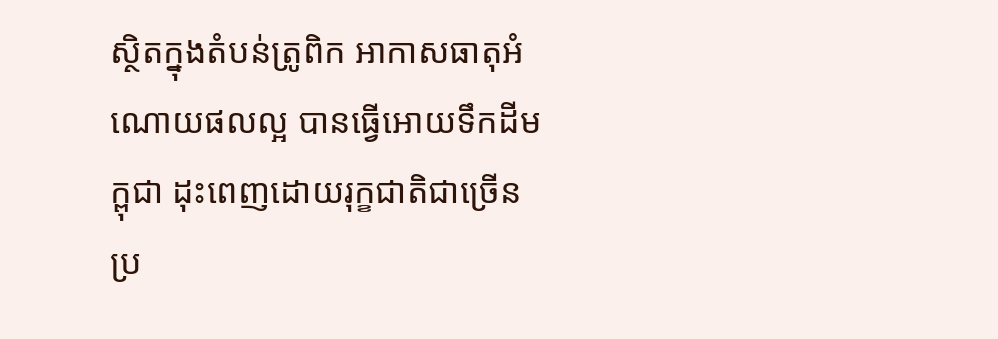ស្ថិតក្នុងតំបន់ត្រូពិក អាកាសធាតុអំណោយផលល្អ បានធ្វើអោយទឹកដីមក្ពុជា ដុះពេញដោយរុក្ខជាតិជាច្រើនប្រ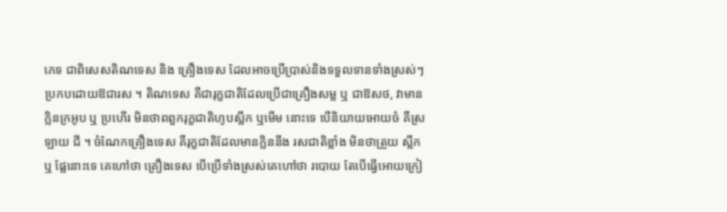ភេទ ជាពិសេសតិណទេស និង គ្រឿងទេស ដែលអាចប្រើប្រាស់និងទទួលទានទាំងស្រស់ៗ ប្រកបដោយឱជារស ។ តិណទេស គឺជារុក្ខជាតិដែលប្រើជាគ្រឿងសម្ល ឬ ជាឱសថ, វាមានក្លិនក្រអូប ឬ ប្រហើរ មិនថាពពួករុក្ខជាតិហូបស្លឹក ឬមើម នោះទេ បើនិយាយអោយចំ គឺស្រឡាយ ជី ។ ចំណែកគ្រឿងទេស គឺរុក្ខជាតិដែលមានក្លិននឹង រសជាតិខ្លាំង មិនថាត្រួយ ស្លឹក ឬ ផ្លែនោះទេ គេហៅថា គ្រឿងទេស បើប្រើទាំងស្រស់គេហៅថា របោយ តែបើធ្វើអោយក្រៀ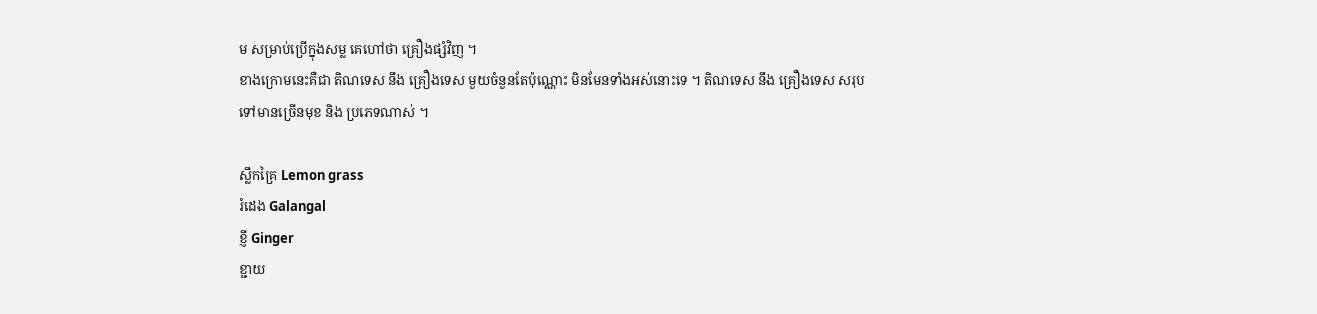ម សម្រាប់ប្រើក្នុងសម្ល គេហៅថា គ្រឿងផ្សំវិញ ។
ខាងក្រោមនេះគឺជា តិណទេស នឹង គ្រឿងទេស មួយចំនួនតែប៉ុណ្ណោះ មិនមែនទាំងអស់នោះទេ ។ តិណទេស នឹង គ្រឿងទេស សរុបទៅមានច្រើនមុខ និង ប្រភេទណាស់ ។

ស្លឹកគ្រៃ Lemon grass
រំដេង Galangal
ខ្ញី Ginger
ខ្ជាយ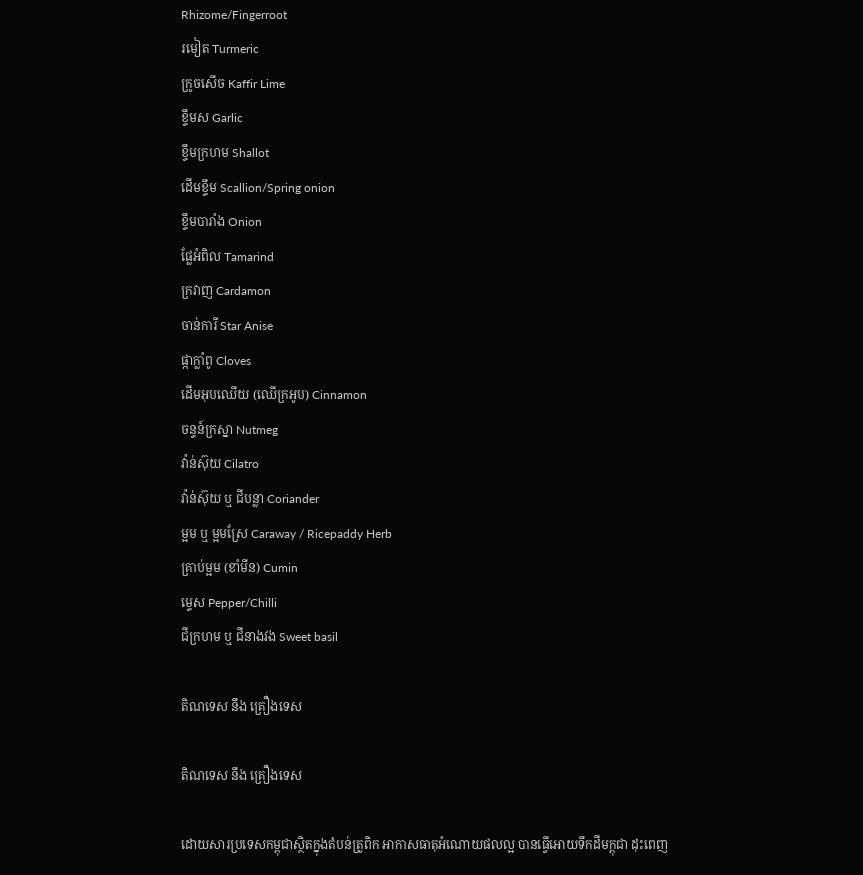Rhizome/Fingerroot
រមៀត Turmeric
ក្រូចសើច Kaffir Lime
ខ្ទឹមស Garlic
ខ្ទឹមក្រហម Shallot
ដើមខ្ទឹម Scallion/Spring onion
ខ្ទឹមបារាំង Onion
ផ្លែអំពិល Tamarind
ក្រវាញ Cardamon
ចាន់ការី Star Anise
ផ្កាក្លាំពូ Cloves
ដើមអុបឈើយ (ឈើក្រអូប) Cinnamon
ចន្ទន៍ក្រស្នា Nutmeg
វ៉ាន់ស៊ុយ Cilatro
វ៉ាន់ស៊ុយ ឬ ជីបន្លា Coriander
ម្អម ឬ ម្អមស្រែ Caraway / Ricepaddy Herb
គ្រាប់ម្អម (ខាំមីន) Cumin
ម្ទេស Pepper/Chilli
ជីក្រហម ឬ ជីនាងវង Sweet basil

តិណទេស នឹង គ្រឿងទេស

តិណទេស នឹង គ្រឿងទេស

ដោយសារប្រទេសកម្ពុជាស្ថិតក្នុងតំបន់ត្រូពិក អាកាសធាតុអំណោយផលល្អ បានធ្វើអោយទឹកដីមក្ពុជា ដុះពេញ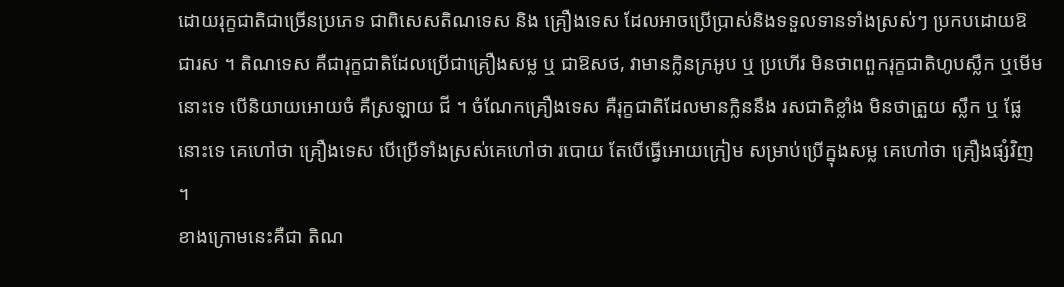ដោយរុក្ខជាតិជាច្រើនប្រភេទ ជាពិសេសតិណទេស និង គ្រឿងទេស ដែលអាចប្រើប្រាស់និងទទួលទានទាំងស្រស់ៗ ប្រកបដោយឱជារស ។ តិណទេស គឺជារុក្ខជាតិដែលប្រើជាគ្រឿងសម្ល ឬ ជាឱសថ, វាមានក្លិនក្រអូប ឬ ប្រហើរ មិនថាពពួករុក្ខជាតិហូបស្លឹក ឬមើម នោះទេ បើនិយាយអោយចំ គឺស្រឡាយ ជី ។ ចំណែកគ្រឿងទេស គឺរុក្ខជាតិដែលមានក្លិននឹង រសជាតិខ្លាំង មិនថាត្រួយ ស្លឹក ឬ ផ្លែនោះទេ គេហៅថា គ្រឿងទេស បើប្រើទាំងស្រស់គេហៅថា របោយ តែបើធ្វើអោយក្រៀម សម្រាប់ប្រើក្នុងសម្ល គេហៅថា គ្រឿងផ្សំវិញ ។
ខាងក្រោមនេះគឺជា តិណ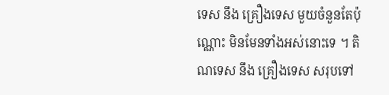ទេស នឹង គ្រឿងទេស មួយចំនួនតែប៉ុណ្ណោះ មិនមែនទាំងអស់នោះទេ ។ តិណទេស នឹង គ្រឿងទេស សរុបទៅ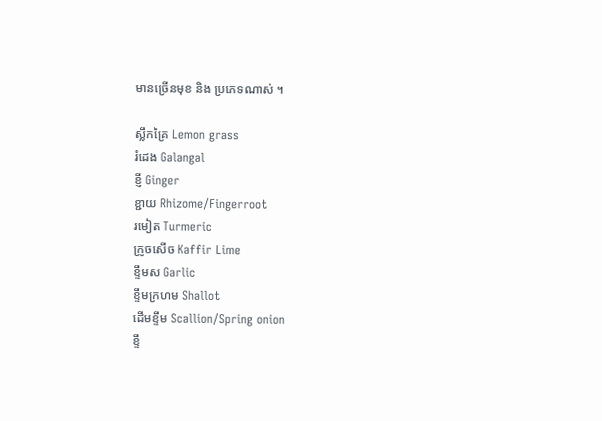មានច្រើនមុខ និង ប្រភេទណាស់ ។

ស្លឹកគ្រៃ Lemon grass
រំដេង Galangal
ខ្ញី Ginger
ខ្ជាយ Rhizome/Fingerroot
រមៀត Turmeric
ក្រូចសើច Kaffir Lime
ខ្ទឹមស Garlic
ខ្ទឹមក្រហម Shallot
ដើមខ្ទឹម Scallion/Spring onion
ខ្ទឹ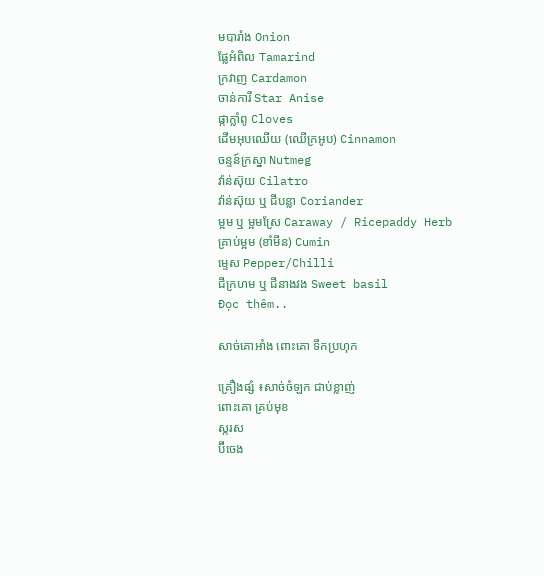មបារាំង Onion
ផ្លែអំពិល Tamarind
ក្រវាញ Cardamon
ចាន់ការី Star Anise
ផ្កាក្លាំពូ Cloves
ដើមអុបឈើយ (ឈើក្រអូប) Cinnamon
ចន្ទន៍ក្រស្នា Nutmeg
វ៉ាន់ស៊ុយ Cilatro
វ៉ាន់ស៊ុយ ឬ ជីបន្លា Coriander
ម្អម ឬ ម្អមស្រែ Caraway / Ricepaddy Herb
គ្រាប់ម្អម (ខាំមីន) Cumin
ម្ទេស Pepper/Chilli
ជីក្រហម ឬ ជីនាងវង Sweet basil
Đọc thêm..

សាច់គោអាំង ពោះគោ ទឹកប្រហុក

គ្រឿងផ្សំ ៖សាច់ចំឡក ជាប់ខ្លាញ់
ពោះគោ គ្រប់មុខ
ស្ករស
ប៊ីចេង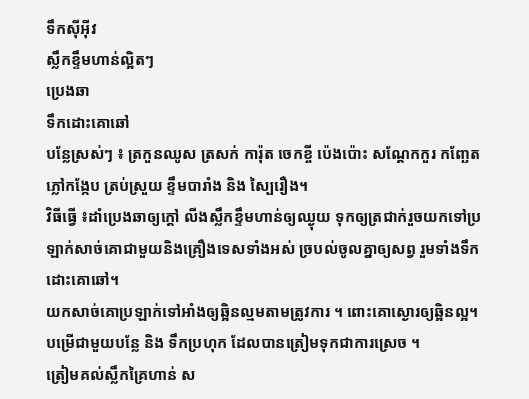ទឹកស៊ីអ៊ីវ
ស្លឹកខ្ទឹមហាន់ល្អិតៗ
ប្រេងឆា
ទឹកដោះគោឆៅ
បន្លែស្រស់ៗ ៖ ត្រកួនឈូស ត្រសក់ ការ៉ុត ចេកខ្ចី ប៉េងប៉ោះ សណ្ដែកកួរ កញ្ឆែត ភ្លៅកង្កែប ត្រប់ស្រួយ ខ្ទឹមបារាំង និង ស្បៃរឿង។
វិធីធ្វើ ៖ដាំប្រេងឆាឲ្យក្ដៅ លីងស្លឹកខ្ទឹមហាន់ឲ្យឈ្ងុយ ទុកឲ្យត្រជាក់រួចយកទៅប្រឡាក់សាច់គោជាមួយនិងគ្រឿងទេសទាំងអស់ ច្របល់ចូលគ្នាឲ្យសព្វ រួមទាំងទឹកដោះគោឆៅ។
យកសាច់គោប្រឡាក់ទៅអាំងឲ្យឆ្អិនល្មមតាមត្រូវការ ។ ពោះគោស្ងោរឲ្យឆ្អិនល្អ។
បម្រើជាមួយបន្លែ និង ទឹកប្រហុក ដែលបានត្រៀមទុកជាការស្រេច ។
ត្រៀមគល់ស្លឹកគ្រៃហាន់ ស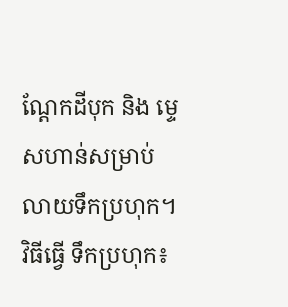ណ្ដែកដីបុក និង ម្ទេសហាន់សម្រាប់លាយទឹកប្រហុក។
វិធីធ្វើ ទឹកប្រហុក៖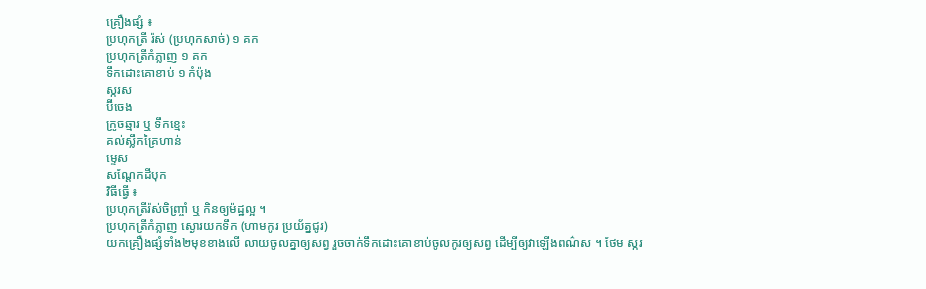គ្រឿងផ្សំ ៖
ប្រហុកត្រី រ៉ស់ (ប្រហុកសាច់) ១ គក
ប្រហុកត្រីកំភ្លាញ ១ គក
ទឹកដោះគោខាប់ ១ កំប៉ុង
ស្ករស
ប៊ីចេង
ក្រូចឆ្មារ ឬ ទឹកខ្មេះ
គល់ស្លឹកគ្រៃហាន់
ម្ទេស
សណ្ដែកដីបុក
វិធីធ្វើ ៖
ប្រហុកត្រីរ៉ស់ចិញ្ច្រាំ ឬ កិនឲ្យម៉ដ្ឋល្អ ។
ប្រហុកត្រីកំភ្លាញ ស្ងោរយកទឹក (ហាមកូរ ប្រយ័ត្នជូរ)
យកគ្រឿងផ្សំទាំង២មុខខាងលើ លាយចូលគ្នាឲ្យសព្វ រួចចាក់ទឹកដោះគោខាប់ចូលកូរឲ្យសព្វ ដើម្បីឲ្យវាឡើងពណ៌ស ។ ថែម ស្ករ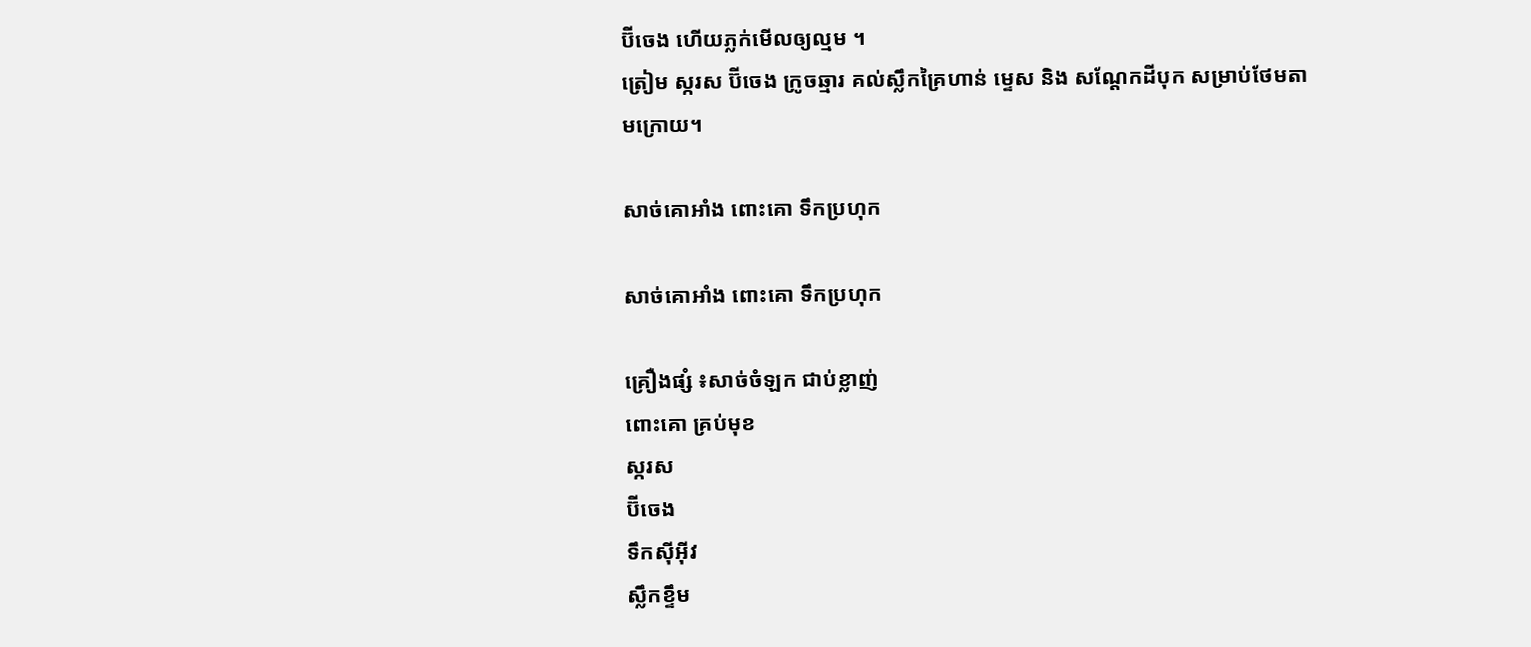ប៊ីចេង ហើយភ្លក់មើលឲ្យល្មម ។
ត្រៀម ស្ករស ប៊ីចេង ក្រូចឆ្មារ គល់ស្លឹកគ្រៃហាន់ ម្ទេស និង សណ្ដែកដីបុក សម្រាប់ថែមតាមក្រោយ។

សាច់គោអាំង ពោះគោ ទឹកប្រហុក

សាច់គោអាំង ពោះគោ ទឹកប្រហុក

គ្រឿងផ្សំ ៖សាច់ចំឡក ជាប់ខ្លាញ់
ពោះគោ គ្រប់មុខ
ស្ករស
ប៊ីចេង
ទឹកស៊ីអ៊ីវ
ស្លឹកខ្ទឹម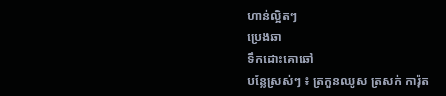ហាន់ល្អិតៗ
ប្រេងឆា
ទឹកដោះគោឆៅ
បន្លែស្រស់ៗ ៖ ត្រកួនឈូស ត្រសក់ ការ៉ុត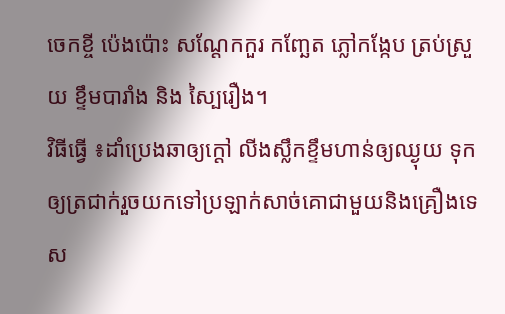ចេកខ្ចី ប៉េងប៉ោះ សណ្ដែកកួរ កញ្ឆែត ភ្លៅកង្កែប ត្រប់ស្រួយ ខ្ទឹមបារាំង និង ស្បៃរឿង។
វិធីធ្វើ ៖ដាំប្រេងឆាឲ្យក្ដៅ លីងស្លឹកខ្ទឹមហាន់ឲ្យឈ្ងុយ ទុកឲ្យត្រជាក់រួចយកទៅប្រឡាក់សាច់គោជាមួយនិងគ្រឿងទេស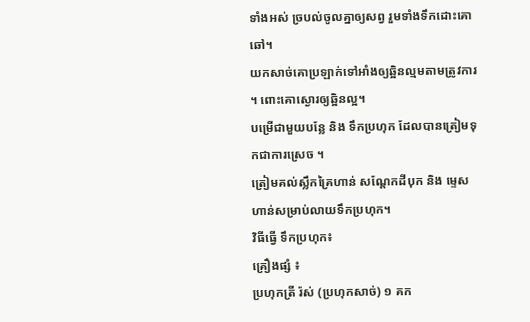ទាំងអស់ ច្របល់ចូលគ្នាឲ្យសព្វ រួមទាំងទឹកដោះគោឆៅ។
យកសាច់គោប្រឡាក់ទៅអាំងឲ្យឆ្អិនល្មមតាមត្រូវការ ។ ពោះគោស្ងោរឲ្យឆ្អិនល្អ។
បម្រើជាមួយបន្លែ និង ទឹកប្រហុក ដែលបានត្រៀមទុកជាការស្រេច ។
ត្រៀមគល់ស្លឹកគ្រៃហាន់ សណ្ដែកដីបុក និង ម្ទេសហាន់សម្រាប់លាយទឹកប្រហុក។
វិធីធ្វើ ទឹកប្រហុក៖
គ្រឿងផ្សំ ៖
ប្រហុកត្រី រ៉ស់ (ប្រហុកសាច់) ១ គក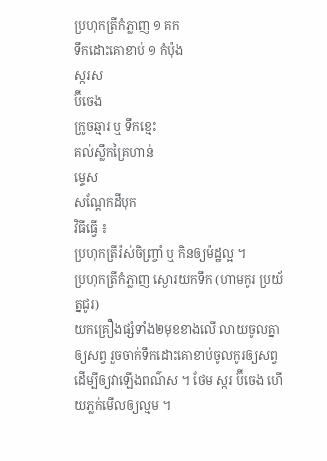ប្រហុកត្រីកំភ្លាញ ១ គក
ទឹកដោះគោខាប់ ១ កំប៉ុង
ស្ករស
ប៊ីចេង
ក្រូចឆ្មារ ឬ ទឹកខ្មេះ
គល់ស្លឹកគ្រៃហាន់
ម្ទេស
សណ្ដែកដីបុក
វិធីធ្វើ ៖
ប្រហុកត្រីរ៉ស់ចិញ្ច្រាំ ឬ កិនឲ្យម៉ដ្ឋល្អ ។
ប្រហុកត្រីកំភ្លាញ ស្ងោរយកទឹក (ហាមកូរ ប្រយ័ត្នជូរ)
យកគ្រឿងផ្សំទាំង២មុខខាងលើ លាយចូលគ្នាឲ្យសព្វ រួចចាក់ទឹកដោះគោខាប់ចូលកូរឲ្យសព្វ ដើម្បីឲ្យវាឡើងពណ៌ស ។ ថែម ស្ករ ប៊ីចេង ហើយភ្លក់មើលឲ្យល្មម ។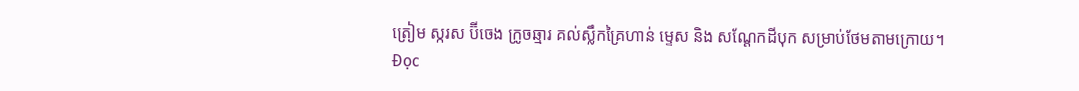ត្រៀម ស្ករស ប៊ីចេង ក្រូចឆ្មារ គល់ស្លឹកគ្រៃហាន់ ម្ទេស និង សណ្ដែកដីបុក សម្រាប់ថែមតាមក្រោយ។
Đọc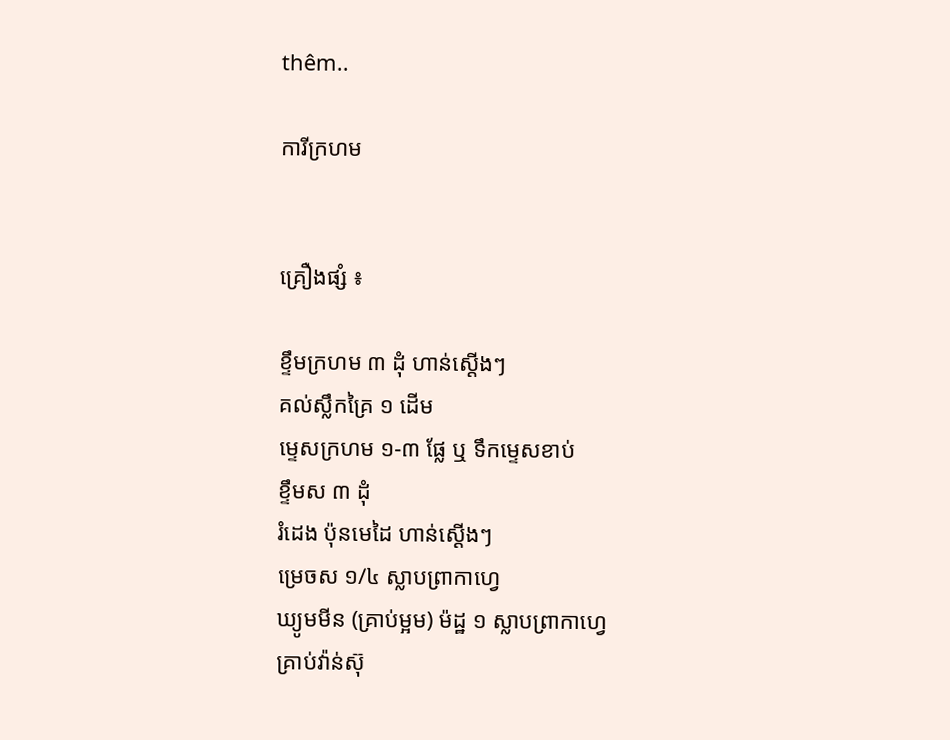thêm..

ការីក្រហម


គ្រឿងផ្សំ ៖

ខ្ទឹមក្រហម ៣ ដុំ ហាន់ស្ដើងៗ
គល់ស្លឹកគ្រៃ ១ ដើម
ម្ទេសក្រហម ១-៣ ផ្លែ ឬ ទឹកម្ទេសខាប់
ខ្ទឹមស ៣ ដុំ
រំដេង ប៉ុនមេដៃ ហាន់ស្ដើងៗ
ម្រេចស ១/៤ ស្លាបព្រាកាហ្វេ
ឃ្យូមមីន (គ្រាប់ម្អម) ម៉ដ្ឋ ១ ស្លាបព្រាកាហ្វេ
គ្រាប់វ៉ាន់ស៊ុ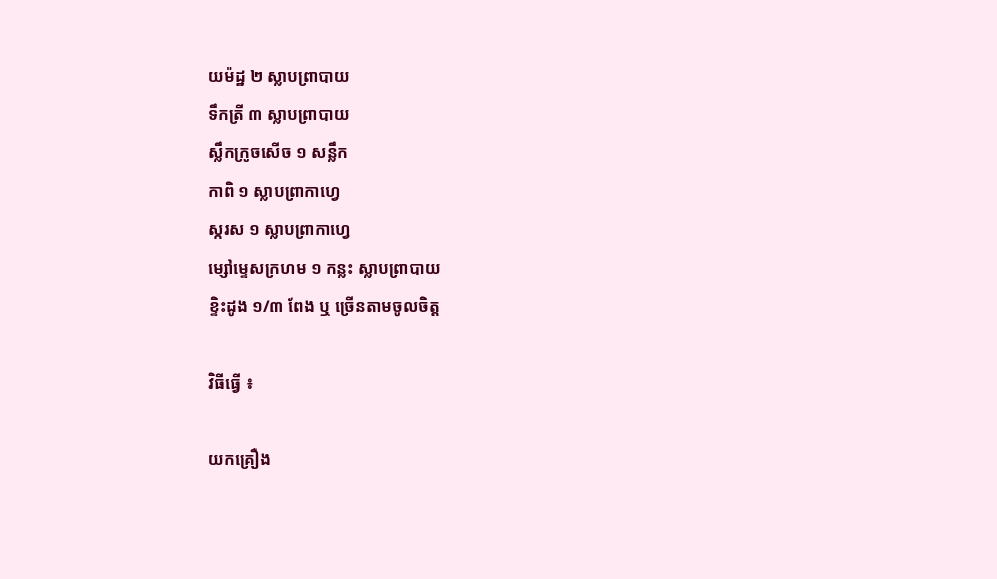យម៉ដ្ឋ ២ ស្លាបព្រាបាយ
ទឹកត្រី ៣ ស្លាបព្រាបាយ
ស្លឹកក្រូចសើច ១ សន្លឹក
កាពិ ១ ស្លាបព្រាកាហ្វេ
ស្ករស ១ ស្លាបព្រាកាហ្វេ
ម្សៅម្ទេសក្រហម ១ កន្លះ ស្លាបព្រាបាយ
ខ្ទិះដូង ១/៣ ពែង ឬ ច្រើនតាមចូលចិត្ត

វិធីធ្វើ ៖

យកគ្រឿង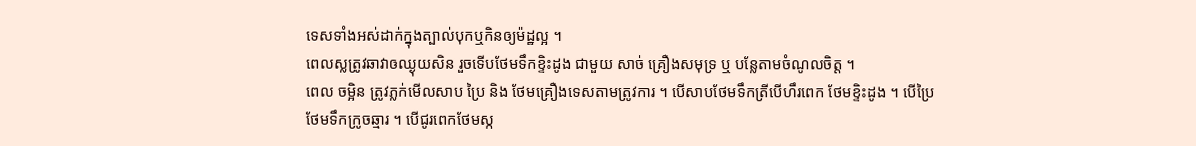ទេសទាំងអស់ដាក់ក្នុងត្បាល់បុកឬកិនឲ្យម៉ដ្ឋល្អ ។
ពេលស្លត្រូវឆាវាឲឈ្ងុយសិន រួចទើបថែមទឹកខ្ទិះដូង ជាមួយ សាច់ គ្រឿងសមុទ្រ ឬ បន្លែតាមចំណូលចិត្ត ។
ពេល ចម្អិន ត្រូវភ្លក់មើលសាប ប្រៃ និង ថែមគ្រឿងទេសតាមត្រូវការ ។ បើសាបថែមទឹកត្រីបើហឹរពេក ថែមខ្ទិះដូង ។ បើប្រៃ ថែមទឹកក្រូចឆ្មារ ។ បើជូរពេកថែមស្ក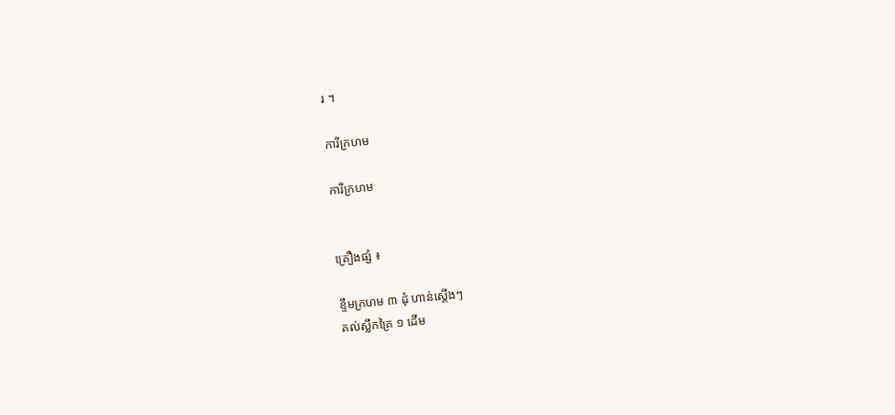រ ។

ការីក្រហម

ការីក្រហម


គ្រឿងផ្សំ ៖

ខ្ទឹមក្រហម ៣ ដុំ ហាន់ស្ដើងៗ
គល់ស្លឹកគ្រៃ ១ ដើម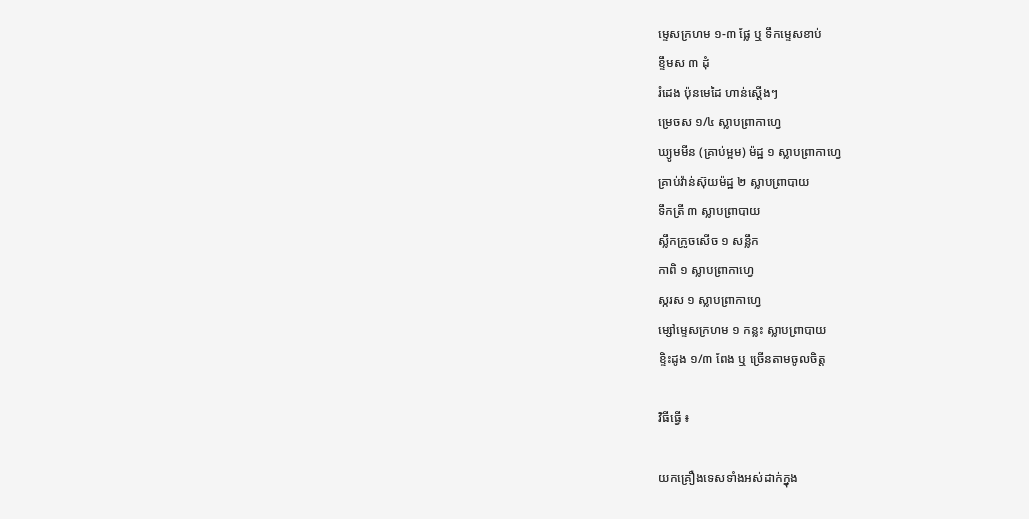ម្ទេសក្រហម ១-៣ ផ្លែ ឬ ទឹកម្ទេសខាប់
ខ្ទឹមស ៣ ដុំ
រំដេង ប៉ុនមេដៃ ហាន់ស្ដើងៗ
ម្រេចស ១/៤ ស្លាបព្រាកាហ្វេ
ឃ្យូមមីន (គ្រាប់ម្អម) ម៉ដ្ឋ ១ ស្លាបព្រាកាហ្វេ
គ្រាប់វ៉ាន់ស៊ុយម៉ដ្ឋ ២ ស្លាបព្រាបាយ
ទឹកត្រី ៣ ស្លាបព្រាបាយ
ស្លឹកក្រូចសើច ១ សន្លឹក
កាពិ ១ ស្លាបព្រាកាហ្វេ
ស្ករស ១ ស្លាបព្រាកាហ្វេ
ម្សៅម្ទេសក្រហម ១ កន្លះ ស្លាបព្រាបាយ
ខ្ទិះដូង ១/៣ ពែង ឬ ច្រើនតាមចូលចិត្ត

វិធីធ្វើ ៖

យកគ្រឿងទេសទាំងអស់ដាក់ក្នុង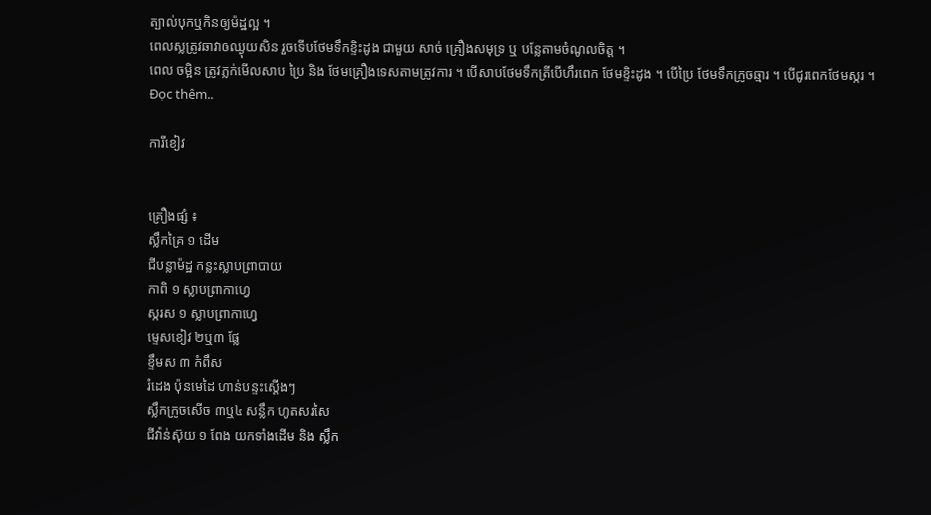ត្បាល់បុកឬកិនឲ្យម៉ដ្ឋល្អ ។
ពេលស្លត្រូវឆាវាឲឈ្ងុយសិន រួចទើបថែមទឹកខ្ទិះដូង ជាមួយ សាច់ គ្រឿងសមុទ្រ ឬ បន្លែតាមចំណូលចិត្ត ។
ពេល ចម្អិន ត្រូវភ្លក់មើលសាប ប្រៃ និង ថែមគ្រឿងទេសតាមត្រូវការ ។ បើសាបថែមទឹកត្រីបើហឹរពេក ថែមខ្ទិះដូង ។ បើប្រៃ ថែមទឹកក្រូចឆ្មារ ។ បើជូរពេកថែមស្ករ ។
Đọc thêm..

ការីខៀវ


គ្រឿងផ្សំ ៖
ស្លឹកគ្រៃ ១ ដើម
ជីបន្លាម៉ដ្ឋ កន្លះស្លាបព្រាបាយ
កាពិ ១ ស្លាបព្រាកាហ្វេ
ស្ករស ១ ស្លាបព្រាកាហ្វេ
ម្ទេសខៀវ ២ឬ៣ ផ្លែ
ខ្ទឹមស ៣ កំពឹស
រំដេង ប៉ុនមេដៃ ហាន់បន្ទះស្ដើងៗ
ស្លឹកក្រូចសើច ៣ឬ៤ សន្លឹក ហូតសរសៃ
ជីវ៉ាន់ស៊ុយ ១ ពែង យកទាំងដើម និង ស្លឹក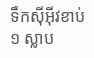ទឹកស៊ីអ៊ីវខាប់ ១ ស្លាប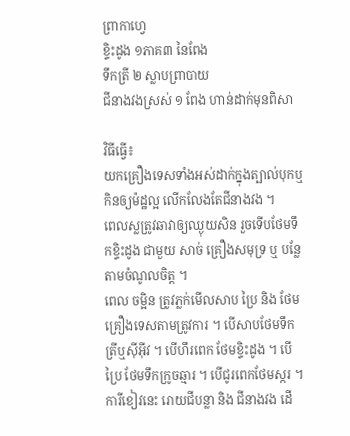ព្រាកាហ្វេ
ខ្ទិះដូង ១ភាគ៣ នៃពែង
ទឹកត្រី ២ ស្លាបព្រាបាយ
ជីនាងវងស្រស់ ១ ពែង ហាន់ដាក់មុនពិសា

វិធីធ្វើ៖
យកគ្រឿងទេសទាំងអស់ដាក់ក្នុងត្បាល់បុកឬកិនឲ្យម៉ដ្ឋល្អ លើកលែងតែជីនាងវង ។
ពេលស្លត្រូវឆាវាឲ្យឈ្ងុយសិន រួចទើបថែមទឹកខ្ទិះដូង ជាមួយ សាច់ គ្រឿងសមុទ្រ ឬ បន្លែតាមចំណូលចិត្ត ។
ពេល ចម្អិន ត្រូវភ្លក់មើលសាប ប្រៃ និង ថែមគ្រឿងទេសតាមត្រូវការ ។ បើសាបថែមទឹកត្រីឬស៊ីអ៊ីវ ។ បើហឹរពេក ថែមខ្ទិះដូង ។ បើប្រៃ ថែមទឹកក្រូចឆ្មារ ។ បើជូរពេកថែមស្ករ ។ ការីខៀវនេះ រោយជីបន្លា និង ជីនាងវង ដើ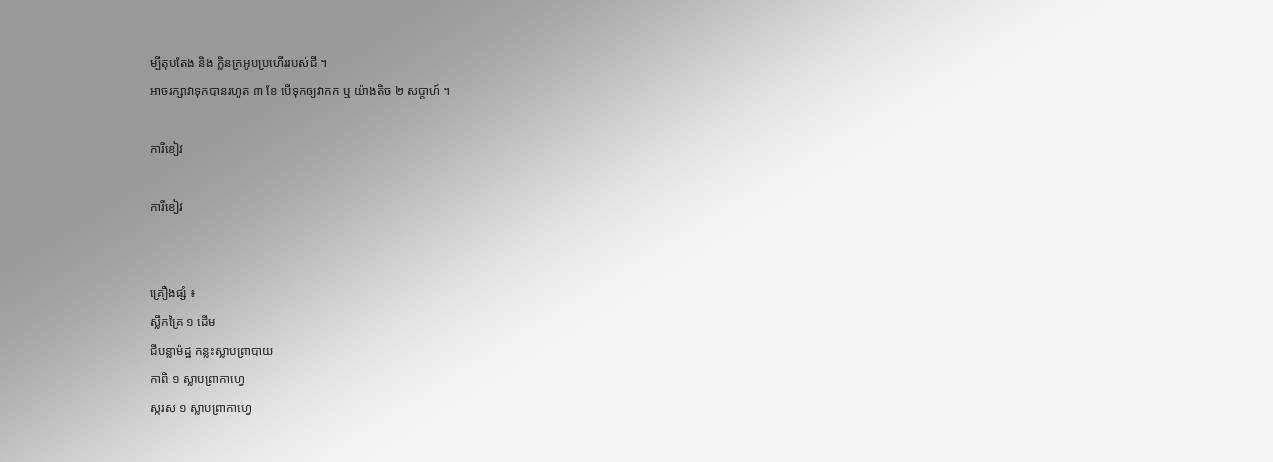ម្បីតុបតែង និង ក្លិនក្រអូបប្រហើររបស់ជី ។
អាចរក្សាវាទុកបានរហូត ៣ ខែ បើទុកឲ្យវាកក ឬ យ៉ាងតិច ២ សប្ដាហ៍ ។

ការីខៀវ

ការីខៀវ


គ្រឿងផ្សំ ៖
ស្លឹកគ្រៃ ១ ដើម
ជីបន្លាម៉ដ្ឋ កន្លះស្លាបព្រាបាយ
កាពិ ១ ស្លាបព្រាកាហ្វេ
ស្ករស ១ ស្លាបព្រាកាហ្វេ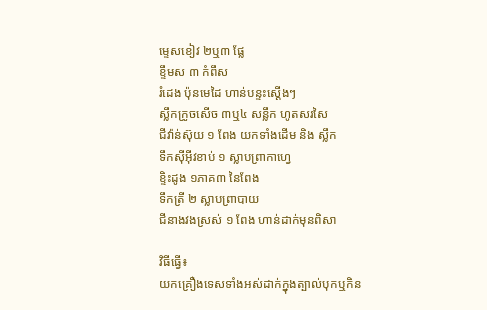ម្ទេសខៀវ ២ឬ៣ ផ្លែ
ខ្ទឹមស ៣ កំពឹស
រំដេង ប៉ុនមេដៃ ហាន់បន្ទះស្ដើងៗ
ស្លឹកក្រូចសើច ៣ឬ៤ សន្លឹក ហូតសរសៃ
ជីវ៉ាន់ស៊ុយ ១ ពែង យកទាំងដើម និង ស្លឹក
ទឹកស៊ីអ៊ីវខាប់ ១ ស្លាបព្រាកាហ្វេ
ខ្ទិះដូង ១ភាគ៣ នៃពែង
ទឹកត្រី ២ ស្លាបព្រាបាយ
ជីនាងវងស្រស់ ១ ពែង ហាន់ដាក់មុនពិសា

វិធីធ្វើ៖
យកគ្រឿងទេសទាំងអស់ដាក់ក្នុងត្បាល់បុកឬកិន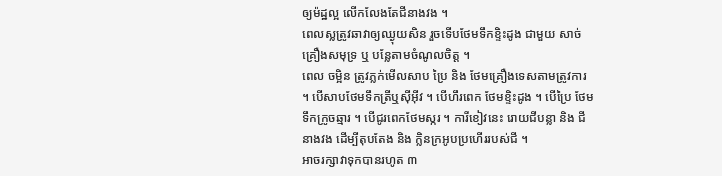ឲ្យម៉ដ្ឋល្អ លើកលែងតែជីនាងវង ។
ពេលស្លត្រូវឆាវាឲ្យឈ្ងុយសិន រួចទើបថែមទឹកខ្ទិះដូង ជាមួយ សាច់ គ្រឿងសមុទ្រ ឬ បន្លែតាមចំណូលចិត្ត ។
ពេល ចម្អិន ត្រូវភ្លក់មើលសាប ប្រៃ និង ថែមគ្រឿងទេសតាមត្រូវការ ។ បើសាបថែមទឹកត្រីឬស៊ីអ៊ីវ ។ បើហឹរពេក ថែមខ្ទិះដូង ។ បើប្រៃ ថែមទឹកក្រូចឆ្មារ ។ បើជូរពេកថែមស្ករ ។ ការីខៀវនេះ រោយជីបន្លា និង ជីនាងវង ដើម្បីតុបតែង និង ក្លិនក្រអូបប្រហើររបស់ជី ។
អាចរក្សាវាទុកបានរហូត ៣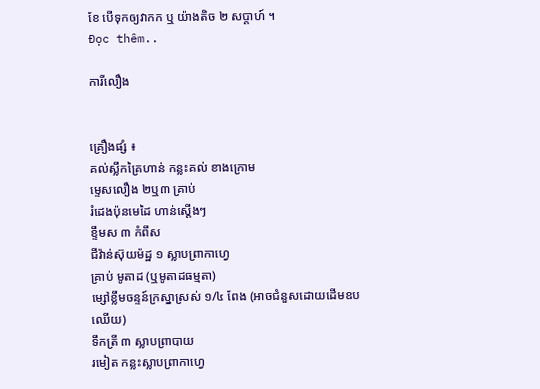ខែ បើទុកឲ្យវាកក ឬ យ៉ាងតិច ២ សប្ដាហ៍ ។
Đọc thêm..

ការីលឿង


គ្រឿងផ្សំ ៖
គល់ស្លឹកគ្រៃហាន់ កន្លះគល់ ខាងក្រោម
ម្ទេសលឿង ២ឬ៣ គ្រាប់
រំដេងប៉ុនមេដៃ ហាន់ស្ដើងៗ
ខ្ទឹមស ៣ កំពឹស
ជីវ៉ាន់ស៊ុយម៉ដ្ឋ ១ ស្លាបព្រាកាហ្វេ
គ្រាប់ មូតាដ (ឬមូតាដធម្មតា)
ម្សៅខ្លឹមចន្ទន៍ក្រស្នាស្រស់ ១/៤ ពែង (អាចជំនួសដោយដើមឧបឈើយ)
ទឹកត្រី ៣ ស្លាបព្រាបាយ
រមៀត កន្លះស្លាបព្រាកាហ្វេ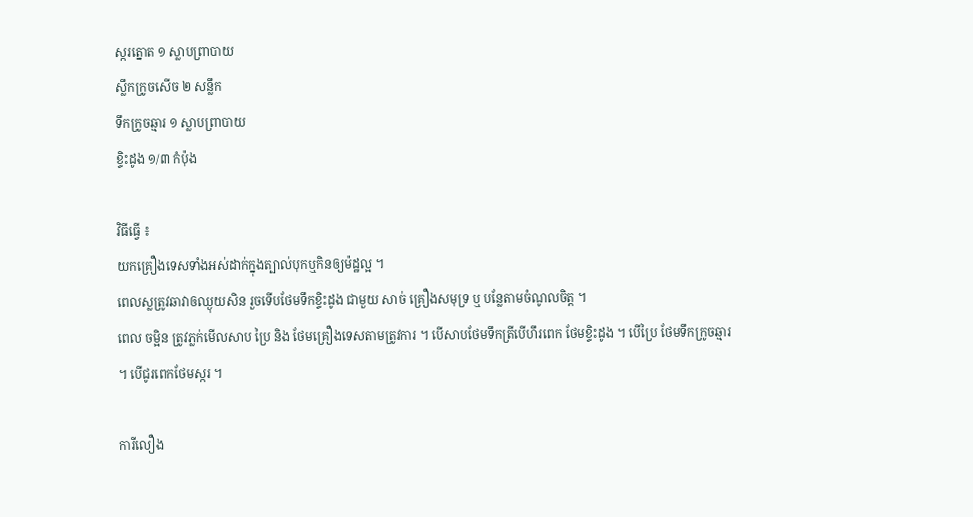ស្ករត្នោត ១ ស្លាបព្រាបាយ
ស្លឹកក្រូចសើច ២ សន្លឹក
ទឹកក្រូចឆ្មារ ១ ស្លាបព្រាបាយ
ខ្ទិះដូង ១/៣ កំប៉ុង

វិធីធ្វើ ៖
យកគ្រឿងទេសទាំងអស់ដាក់ក្នុងត្បាល់បុកឬកិនឲ្យម៉ដ្ឋល្អ ។
ពេលស្លត្រូវឆាវាឲឈ្ងុយសិន រួចទើបថែមទឹកខ្ទិះដូង ជាមួយ សាច់ គ្រឿងសមុទ្រ ឬ បន្លែតាមចំណូលចិត្ត ។
ពេល ចម្អិន ត្រូវភ្លក់មើលសាប ប្រៃ និង ថែមគ្រឿងទេសតាមត្រូវការ ។ បើសាបថែមទឹកត្រីបើហឹរពេក ថែមខ្ទិះដូង ។ បើប្រៃ ថែមទឹកក្រូចឆ្មារ ។ បើជូរពេកថែមស្ករ ។

ការីលឿង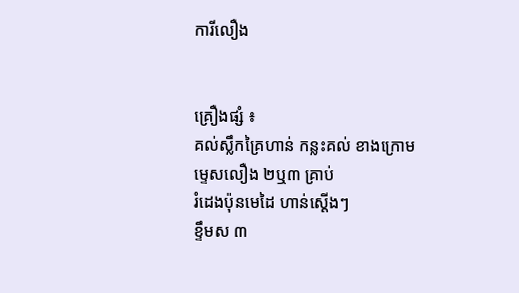ការីលឿង


គ្រឿងផ្សំ ៖
គល់ស្លឹកគ្រៃហាន់ កន្លះគល់ ខាងក្រោម
ម្ទេសលឿង ២ឬ៣ គ្រាប់
រំដេងប៉ុនមេដៃ ហាន់ស្ដើងៗ
ខ្ទឹមស ៣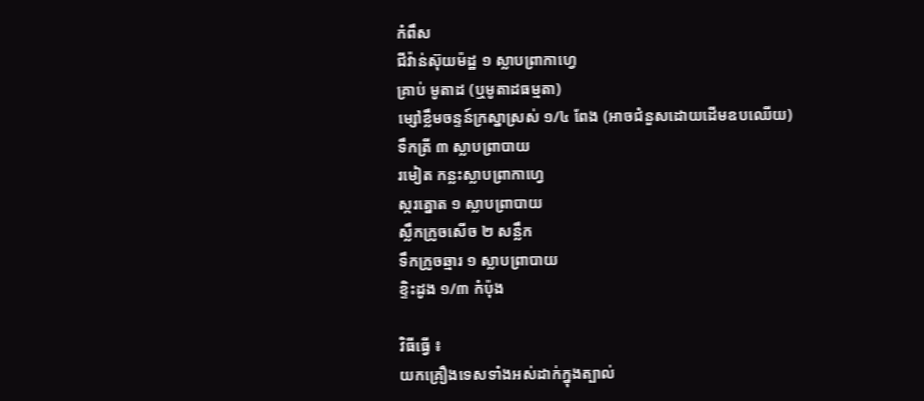កំពឹស
ជីវ៉ាន់ស៊ុយម៉ដ្ឋ ១ ស្លាបព្រាកាហ្វេ
គ្រាប់ មូតាដ (ឬមូតាដធម្មតា)
ម្សៅខ្លឹមចន្ទន៍ក្រស្នាស្រស់ ១/៤ ពែង (អាចជំនួសដោយដើមឧបឈើយ)
ទឹកត្រី ៣ ស្លាបព្រាបាយ
រមៀត កន្លះស្លាបព្រាកាហ្វេ
ស្ករត្នោត ១ ស្លាបព្រាបាយ
ស្លឹកក្រូចសើច ២ សន្លឹក
ទឹកក្រូចឆ្មារ ១ ស្លាបព្រាបាយ
ខ្ទិះដូង ១/៣ កំប៉ុង

វិធីធ្វើ ៖
យកគ្រឿងទេសទាំងអស់ដាក់ក្នុងត្បាល់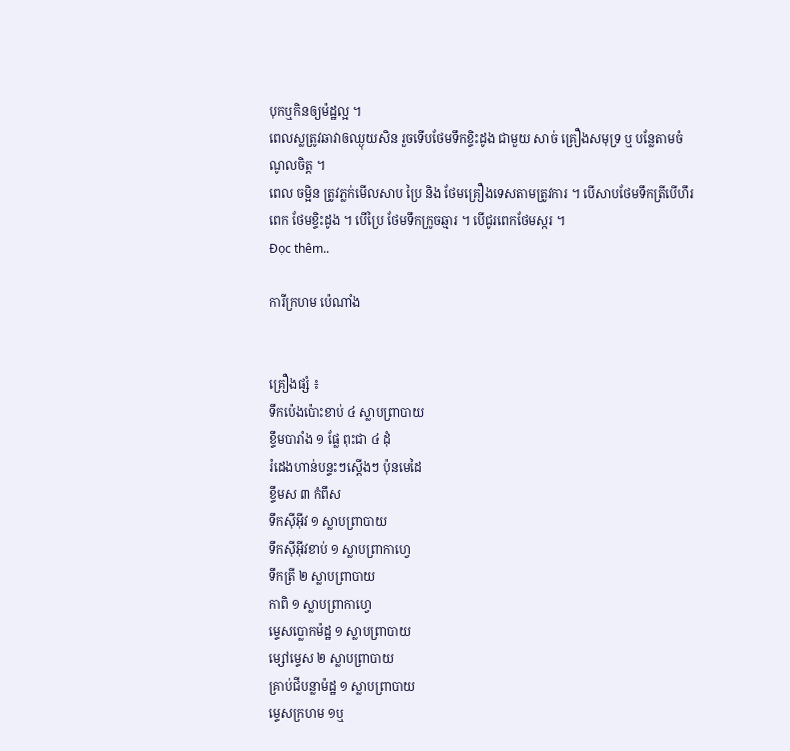បុកឬកិនឲ្យម៉ដ្ឋល្អ ។
ពេលស្លត្រូវឆាវាឲឈ្ងុយសិន រួចទើបថែមទឹកខ្ទិះដូង ជាមួយ សាច់ គ្រឿងសមុទ្រ ឬ បន្លែតាមចំណូលចិត្ត ។
ពេល ចម្អិន ត្រូវភ្លក់មើលសាប ប្រៃ និង ថែមគ្រឿងទេសតាមត្រូវការ ។ បើសាបថែមទឹកត្រីបើហឹរពេក ថែមខ្ទិះដូង ។ បើប្រៃ ថែមទឹកក្រូចឆ្មារ ។ បើជូរពេកថែមស្ករ ។
Đọc thêm..

ការីក្រហម ប៉េណាំង


គ្រឿងផ្សំ ៖
ទឹកប៉េងប៉ោះខាប់ ៤ ស្លាបព្រាបាយ
ខ្ទឹមបារាំង ១ ផ្លែ ពុះជា ៤ ដុំ
រំដេងហាន់បន្ទះៗស្ដើងៗ ប៉ុនមេដៃ
ខ្ទឹមស ៣ កំពឹស
ទឹកស៊ីអ៊ីវ ១ ស្លាបព្រាបាយ
ទឹកស៊ីអ៊ីវខាប់ ១ ស្លាបព្រាកាហ្វេ
ទឹកត្រី ២ ស្លាបព្រាបាយ
កាពិ ១ ស្លាបព្រាកាហ្វេ
ម្ទេសប្លោកម៉ដ្ឋ ១ ស្លាបព្រាបាយ
ម្សៅម្ទេស ២ ស្លាបព្រាបាយ
គ្រាប់ជីបន្លាម៉ដ្ឋ ១ ស្លាបព្រាបាយ
ម្ទេសក្រហម ១ឬ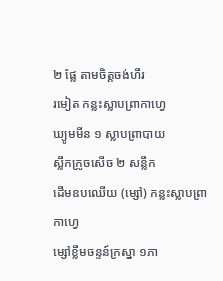២ ផ្លែ តាមចិត្តចង់ហឹរ
រមៀត កន្លះស្លាបព្រាកាហ្វេ
ឃ្យូមមីន ១ ស្លាបព្រាបាយ
ស្លឹកក្រូចសើច ២ សន្លឹក
ដើមឧបឈើយ (ម្សៅ) កន្លះស្លាបព្រាកាហ្វេ
ម្សៅខ្លឹមចន្ទន៍ក្រស្នា ១ភា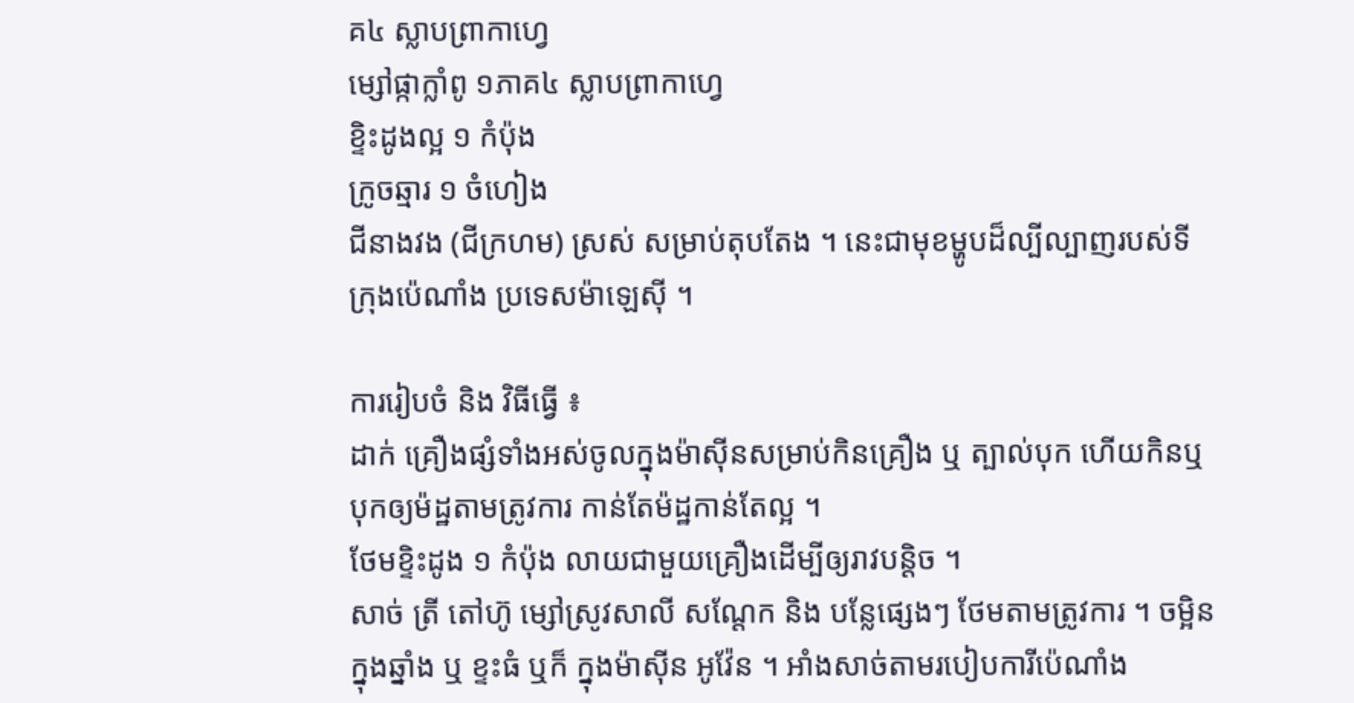គ៤ ស្លាបព្រាកាហ្វេ
ម្សៅផ្កាក្លាំពូ ១ភាគ៤ ស្លាបព្រាកាហ្វេ
ខ្ទិះដូងល្អ ១ កំប៉ុង
ក្រូចឆ្មារ ១ ចំហៀង
ជីនាងវង (ជីក្រហម) ស្រស់ សម្រាប់តុបតែង ។ នេះជាមុខម្ហូបដ៏ល្បីល្បាញរបស់ទីក្រុងប៉េណាំង ប្រទេសម៉ាឡេស៊ី ។

ការរៀបចំ និង វិធីធ្វើ ៖
ដាក់ គ្រឿងផ្សំទាំងអស់ចូលក្នុងម៉ាស៊ីនសម្រាប់កិនគ្រឿង ឬ ត្បាល់បុក ហើយកិនឬបុកឲ្យម៉ដ្ឋតាមត្រូវការ កាន់តែម៉ដ្ឋកាន់តែល្អ ។
ថែមខ្ទិះដូង ១ កំប៉ុង លាយជាមួយគ្រឿងដើម្បីឲ្យរាវបន្តិច ។
សាច់ ត្រី តៅហ៊ូ ម្សៅស្រូវសាលី សណ្ដែក និង បន្លែផ្សេងៗ ថែមតាមត្រូវការ ។ ចម្អិនក្នុងឆ្នាំង ឬ ខ្ទះធំ ឬក៏ ក្នុងម៉ាស៊ីន អូវ៉ែន ។ អាំងសាច់តាមរបៀបការីប៉េណាំង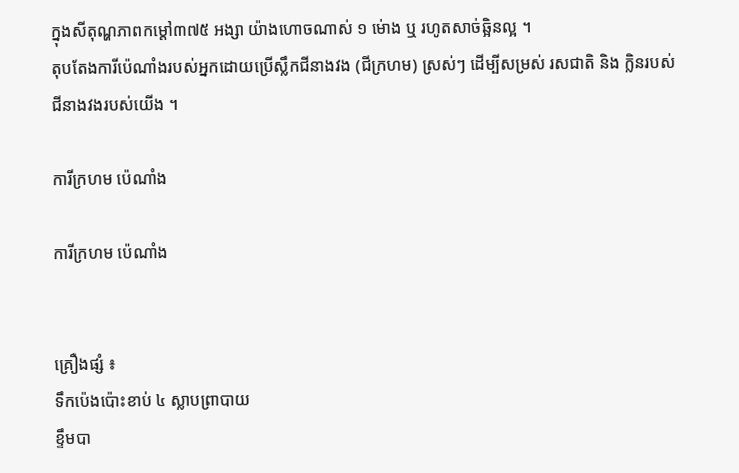ក្នុងសីតុណ្ហភាពកម្ដៅ៣៧៥ អង្សា យ៉ាងហោចណាស់ ១ ម់ោង ឬ រហូតសាច់ឆ្អិនល្អ ។
តុបតែងការីប៉េណាំងរបស់អ្នកដោយប្រើស្លឹកជីនាងវង (ជីក្រហម) ស្រស់ៗ ដើម្បីសម្រស់ រសជាតិ និង ក្លិនរបស់ជីនាងវងរបស់យើង ។

ការីក្រហម ប៉េណាំង

ការីក្រហម ប៉េណាំង


គ្រឿងផ្សំ ៖
ទឹកប៉េងប៉ោះខាប់ ៤ ស្លាបព្រាបាយ
ខ្ទឹមបា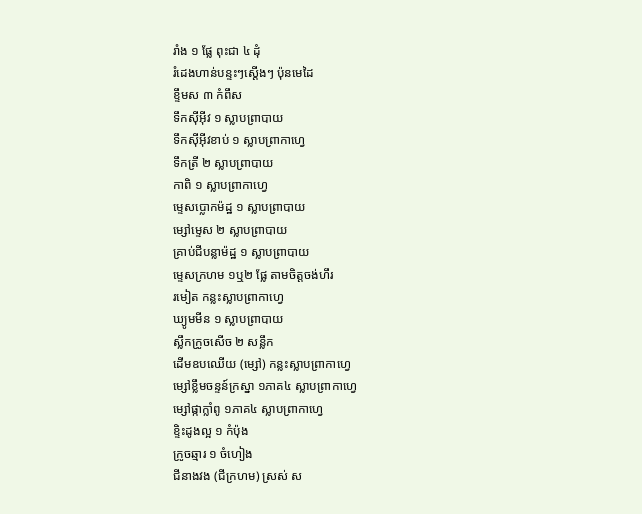រាំង ១ ផ្លែ ពុះជា ៤ ដុំ
រំដេងហាន់បន្ទះៗស្ដើងៗ ប៉ុនមេដៃ
ខ្ទឹមស ៣ កំពឹស
ទឹកស៊ីអ៊ីវ ១ ស្លាបព្រាបាយ
ទឹកស៊ីអ៊ីវខាប់ ១ ស្លាបព្រាកាហ្វេ
ទឹកត្រី ២ ស្លាបព្រាបាយ
កាពិ ១ ស្លាបព្រាកាហ្វេ
ម្ទេសប្លោកម៉ដ្ឋ ១ ស្លាបព្រាបាយ
ម្សៅម្ទេស ២ ស្លាបព្រាបាយ
គ្រាប់ជីបន្លាម៉ដ្ឋ ១ ស្លាបព្រាបាយ
ម្ទេសក្រហម ១ឬ២ ផ្លែ តាមចិត្តចង់ហឹរ
រមៀត កន្លះស្លាបព្រាកាហ្វេ
ឃ្យូមមីន ១ ស្លាបព្រាបាយ
ស្លឹកក្រូចសើច ២ សន្លឹក
ដើមឧបឈើយ (ម្សៅ) កន្លះស្លាបព្រាកាហ្វេ
ម្សៅខ្លឹមចន្ទន៍ក្រស្នា ១ភាគ៤ ស្លាបព្រាកាហ្វេ
ម្សៅផ្កាក្លាំពូ ១ភាគ៤ ស្លាបព្រាកាហ្វេ
ខ្ទិះដូងល្អ ១ កំប៉ុង
ក្រូចឆ្មារ ១ ចំហៀង
ជីនាងវង (ជីក្រហម) ស្រស់ ស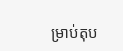ម្រាប់តុប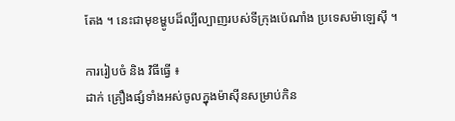តែង ។ នេះជាមុខម្ហូបដ៏ល្បីល្បាញរបស់ទីក្រុងប៉េណាំង ប្រទេសម៉ាឡេស៊ី ។

ការរៀបចំ និង វិធីធ្វើ ៖
ដាក់ គ្រឿងផ្សំទាំងអស់ចូលក្នុងម៉ាស៊ីនសម្រាប់កិន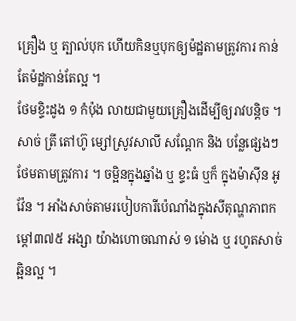គ្រឿង ឬ ត្បាល់បុក ហើយកិនឬបុកឲ្យម៉ដ្ឋតាមត្រូវការ កាន់តែម៉ដ្ឋកាន់តែល្អ ។
ថែមខ្ទិះដូង ១ កំប៉ុង លាយជាមួយគ្រឿងដើម្បីឲ្យរាវបន្តិច ។
សាច់ ត្រី តៅហ៊ូ ម្សៅស្រូវសាលី សណ្ដែក និង បន្លែផ្សេងៗ ថែមតាមត្រូវការ ។ ចម្អិនក្នុងឆ្នាំង ឬ ខ្ទះធំ ឬក៏ ក្នុងម៉ាស៊ីន អូវ៉ែន ។ អាំងសាច់តាមរបៀបការីប៉េណាំងក្នុងសីតុណ្ហភាពកម្ដៅ៣៧៥ អង្សា យ៉ាងហោចណាស់ ១ ម់ោង ឬ រហូតសាច់ឆ្អិនល្អ ។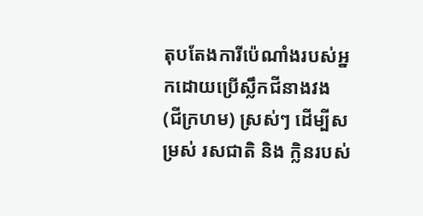តុបតែងការីប៉េណាំងរបស់អ្នកដោយប្រើស្លឹកជីនាងវង (ជីក្រហម) ស្រស់ៗ ដើម្បីសម្រស់ រសជាតិ និង ក្លិនរបស់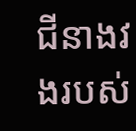ជីនាងវងរបស់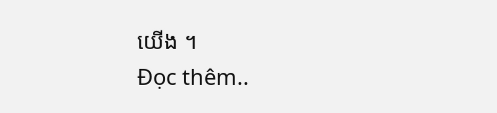យើង ។
Đọc thêm..